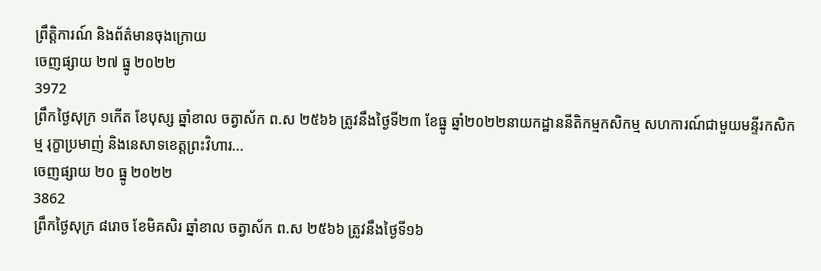ព្រឹត្តិការណ៍ និងព័ត៌មានចុងក្រោយ
ចេញផ្សាយ ២៧ ធ្នូ ២០២២
3972
ព្រឹកថ្ងៃសុក្រ ១កើត ខែបុស្ស ឆ្នាំខាល ចត្វាស័ក ព.ស ២៥៦៦ ត្រូវនឹងថ្ងៃទី២៣ ខែធ្នូ ឆ្នាំ២០២២នាយកដ្ឋាននីតិកម្មកសិកម្ម សហការណ៍ជាមួយមន្ទីរកសិកម្ម រុក្ខាប្រមាញ់ និងនេសាទខេត្តព្រះវិហារ...
ចេញផ្សាយ ២០ ធ្នូ ២០២២
3862
ព្រឹកថ្ងៃសុក្រ ៨រោច ខែមិគសិរ ឆ្នាំខាល ចត្វាស័ក ព.ស ២៥៦៦ ត្រូវនឹងថ្ងៃទី១៦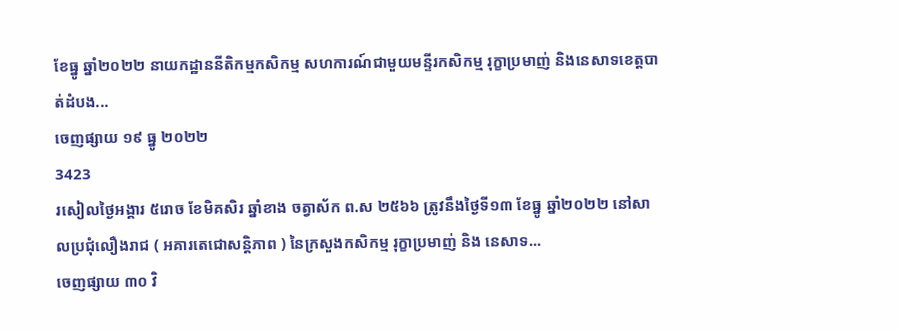ខែធ្នូ ឆ្នាំ២០២២ នាយកដ្ឋាននីតិកម្មកសិកម្ម សហការណ៍ជាមួយមន្ទីរកសិកម្ម រុក្ខាប្រមាញ់ និងនេសាទខេត្តបាត់ដំបង...
ចេញផ្សាយ ១៩ ធ្នូ ២០២២
3423
រសៀលថ្ងៃអង្គារ ៥រោច ខែមិគសិរ ឆ្នាំខាង ចត្វាស័ក ព.ស ២៥៦៦ ត្រូវនឹងថ្ងៃទី១៣ ខែធ្នូ ឆ្នាំ២០២២ នៅសាលប្រជុំលឿងរាជ ( អគារតេជោសន្តិភាព ) នៃក្រសួងកសិកម្ម រុក្ខាប្រមាញ់ និង នេសាទ...
ចេញផ្សាយ ៣០ វិ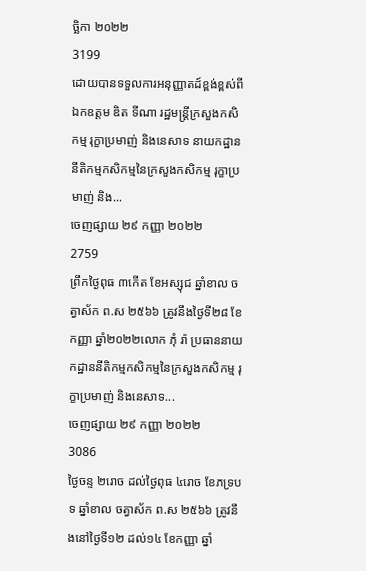ច្ឆិកា ២០២២
3199
ដោយបានទទួលការអនុញ្ញាតដ៍ខ្ពង់ខ្ពស់ពីឯកឧត្តម ឌិត ទីណា រដ្ឋមន្រ្តីក្រសួងកសិកម្ម រុក្ខាប្រមាញ់ និងនេសាទ នាយកដ្ឋាននីតិកម្មកសិកម្មនៃក្រសួងកសិកម្ម រុក្ខាប្រមាញ់ និង...
ចេញផ្សាយ ២៩ កញ្ញា ២០២២
2759
ព្រឹកថ្ងៃពុធ ៣កើត ខែអស្សុជ ឆ្នាំខាល ចត្វាស័ក ព.ស ២៥៦៦ ត្រូវនឹងថៃ្ងទី២៨ ខែកញ្ញា ឆ្នាំ២០២២លោក ភុំ រ៉ា ប្រធាននាយកដ្ឋាននីតិកម្មកសិកម្មនៃក្រសួងកសិកម្ម រុក្ខាប្រមាញ់ និងនេសាទ...
ចេញផ្សាយ ២៩ កញ្ញា ២០២២
3086
ថ្ងៃចន្ទ ២រោច ដល់ថ្ងៃពុធ ៤រោច ខែភទ្របទ ឆ្នាំខាល ចត្វាស័ក ព.ស ២៥៦៦ ត្រូវនឹងនៅថ្ងៃទី១២ ដល់១៤ ខែកញ្ញា ឆ្នាំ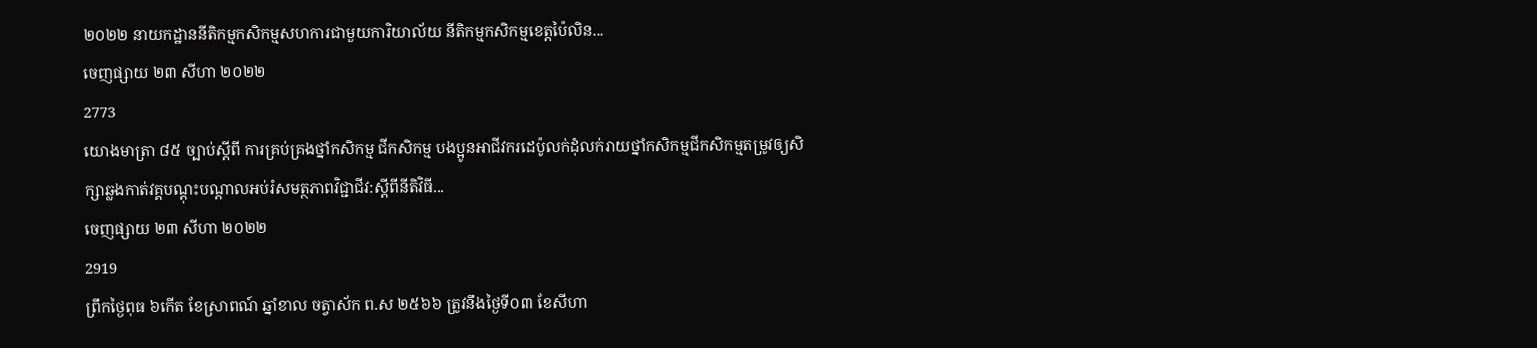២០២២ នាយកដ្ឋាននីតិកម្មកសិកម្មសហការជាមួយការិយាល័យ នីតិកម្មកសិកម្មខេត្តប៉ៃលិន...
ចេញផ្សាយ ២៣ សីហា ២០២២
2773
យោងមាត្រា ៨៥ ច្បាប់ស្តីពី ការគ្រប់គ្រងថ្នាំកសិកម្ម ជីកសិកម្ម បងប្អូនអាជីវករដេប៉ូលក់ដុំលក់រាយថ្នាំកសិកម្មជីកសិកម្មតម្រូវឲ្យសិក្សាឆ្លងកាត់វគ្គបណ្តុះបណ្តាលអប់រំសមត្ថភាពវិជ្ជាជីវ:ស្តីពីនីតិវិធី...
ចេញផ្សាយ ២៣ សីហា ២០២២
2919
ព្រឹកថ្ងៃពុធ ៦កើត ខែស្រាពណ៍ ឆ្នាំខាល ចត្វាស័ក ព.ស ២៥៦៦ ត្រូវនឹងថ្ងៃទី០៣ ខែសីហា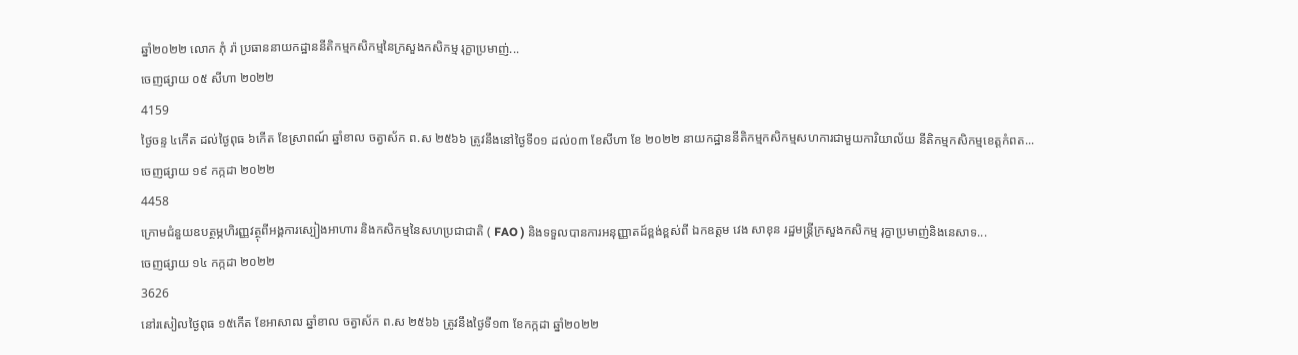ឆ្នាំ២០២២ លោក ភុំ រ៉ា ប្រធាននាយកដ្ឋាននីតិកម្មកសិកម្មនៃក្រសួងកសិកម្ម រុក្ខាប្រមាញ់...
ចេញផ្សាយ ០៥ សីហា ២០២២
4159
ថ្ងៃចន្ទ ៤កើត ដល់ថ្ងៃពុធ ៦កើត ខែស្រាពណ៍ ឆ្នាំខាល ចត្វាស័ក ព.ស ២៥៦៦ ត្រូវនឹងនៅថ្ងៃទី០១ ដល់០៣ ខែសីហា ខែ ២០២២ នាយកដ្ឋាននីតិកម្មកសិកម្មសហការជាមួយការិយាល័យ នីតិកម្មកសិកម្មខេត្តកំពត...
ចេញផ្សាយ ១៩ កក្កដា ២០២២
4458
ក្រោមជំនួយឧបត្ថម្ភហិរញ្ញវត្ថុពីអង្គការស្បៀងអាហារ និងកសិកម្មនៃសហប្រជាជាតិ ( FAO ) និងទទួលបានការអនុញ្ញាតដ៍ខ្ពង់ខ្ពស់ពី ឯកឧត្តម វេង សាខុន រដ្ឋមន្ត្រីក្រសួងកសិកម្ម រុក្ខាប្រមាញ់និងនេសាទ...
ចេញផ្សាយ ១៤ កក្កដា ២០២២
3626
នៅរសៀលថ្ងៃពុធ ១៥កើត ខែអាសាឍ ឆ្នាំខាល ចត្វាស័ក ព.ស ២៥៦៦ ត្រូវនឹងថ្ងៃទី១៣ ខែកក្កដា ឆ្នាំ២០២២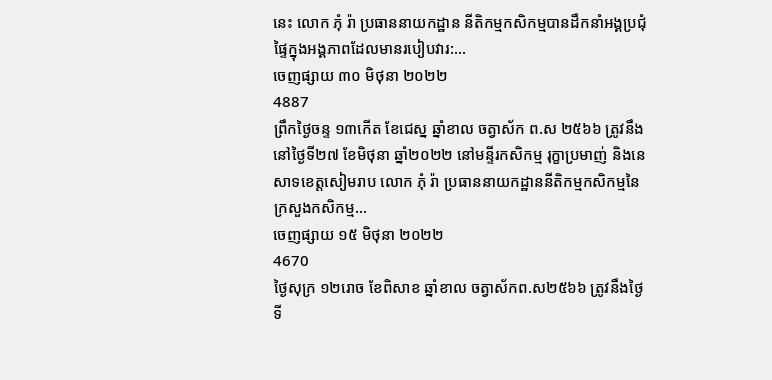នេះ លោក ភុំ រ៉ា ប្រធាននាយកដ្ឋាន នីតិកម្មកសិកម្មបានដឹកនាំអង្គប្រជុំផ្ទៃក្នុងអង្គភាពដែលមានរបៀបវារ:...
ចេញផ្សាយ ៣០ មិថុនា ២០២២
4887
ព្រឹកថ្ងៃចន្ទ ១៣កើត ខែជេស្ន ឆ្នាំខាល ចត្វាស័ក ព.ស ២៥៦៦ ត្រូវនឹងនៅថ្ងៃទី២៧ ខែមិថុនា ឆ្នាំ២០២២ នៅមន្ទីរកសិកម្ម រុក្ខាប្រមាញ់ និងនេសាទខេត្តសៀមរាប លោក ភុំ រ៉ា ប្រធាននាយកដ្ឋាននីតិកម្មកសិកម្មនៃក្រសួងកសិកម្ម...
ចេញផ្សាយ ១៥ មិថុនា ២០២២
4670
ថ្ងៃសុក្រ ១២រោច ខែពិសាខ ឆ្នាំខាល ចត្វាស័កព.ស២៥៦៦ ត្រូវនឹងថ្ងៃទី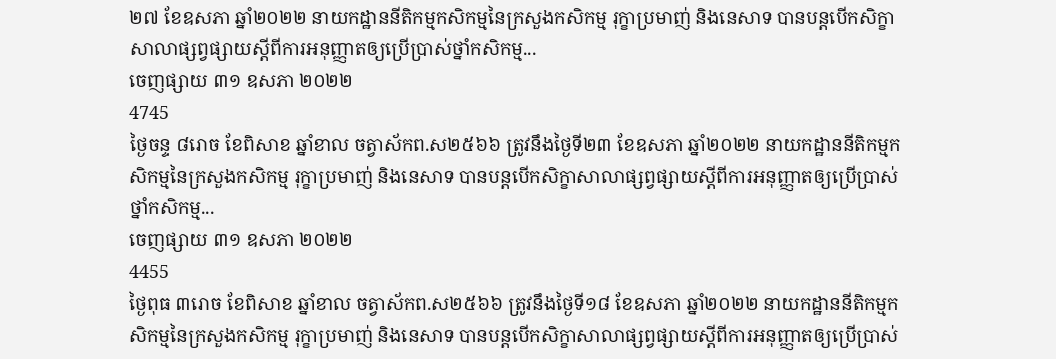២៧ ខែឧសភា ឆ្នាំ២០២២ នាយកដ្ឋាននីតិកម្មកសិកម្មនៃក្រសួងកសិកម្ម រុក្ខាប្រមាញ់ និងនេសាទ បានបន្តបើកសិក្ខាសាលាផ្សព្វផ្សាយស្តីពីការអនុញ្ញាតឲ្យប្រើប្រាស់ថ្នាំកសិកម្ម...
ចេញផ្សាយ ៣១ ឧសភា ២០២២
4745
ថ្ងៃចន្ទ ៨រោច ខែពិសាខ ឆ្នាំខាល ចត្វាស័កព.ស២៥៦៦ ត្រូវនឹងថ្ងៃទី២៣ ខែឧសភា ឆ្នាំ២០២២ នាយកដ្ឋាននីតិកម្មកសិកម្មនៃក្រសួងកសិកម្ម រុក្ខាប្រមាញ់ និងនេសាទ បានបន្តបើកសិក្ខាសាលាផ្សព្វផ្សាយស្តីពីការអនុញ្ញាតឲ្យប្រើប្រាស់ថ្នាំកសិកម្ម...
ចេញផ្សាយ ៣១ ឧសភា ២០២២
4455
ថ្ងៃពុធ ៣រោច ខែពិសាខ ឆ្នាំខាល ចត្វាស័កព.ស២៥៦៦ ត្រូវនឹងថ្ងៃទី១៨ ខែឧសភា ឆ្នាំ២០២២ នាយកដ្ឋាននីតិកម្មកសិកម្មនៃក្រសួងកសិកម្ម រុក្ខាប្រមាញ់ និងនេសាទ បានបន្តបើកសិក្ខាសាលាផ្សព្វផ្សាយស្តីពីការអនុញ្ញាតឲ្យប្រើប្រាស់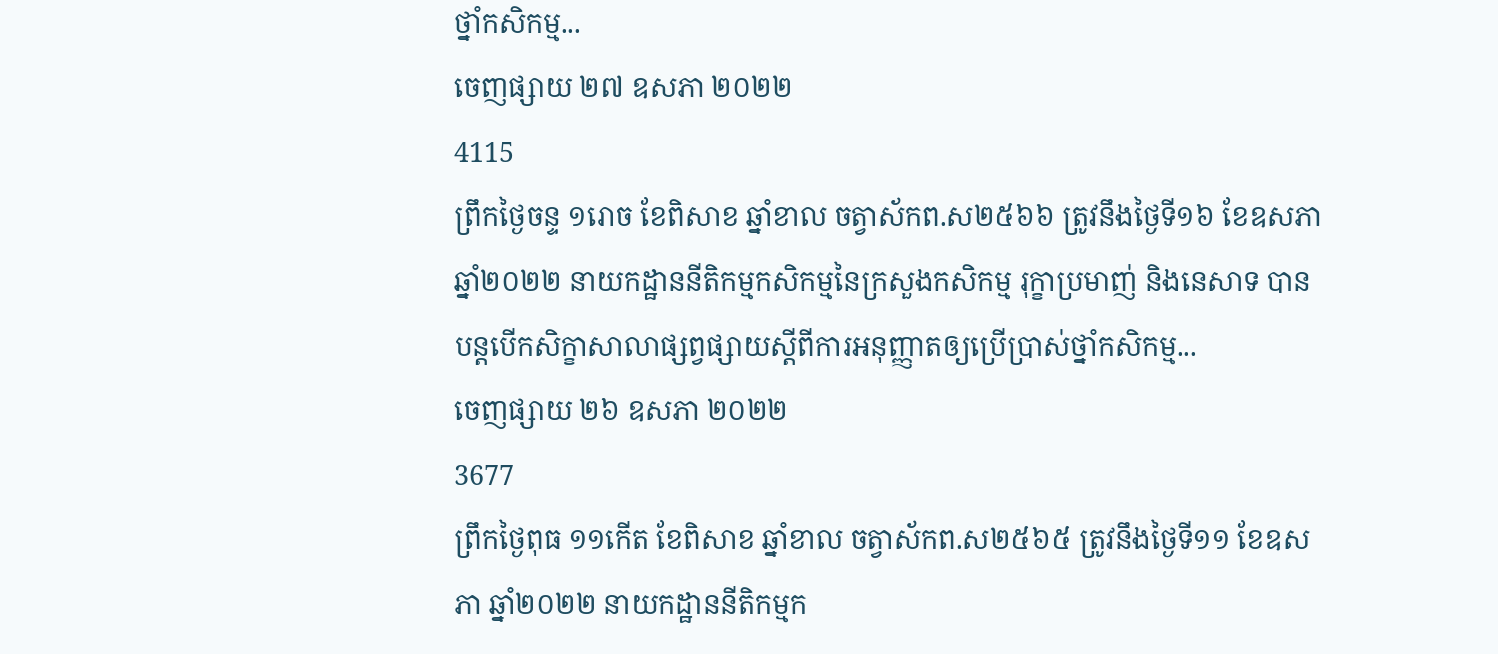ថ្នាំកសិកម្ម...
ចេញផ្សាយ ២៧ ឧសភា ២០២២
4115
ព្រឹកថ្ងៃចន្ទ ១រោច ខែពិសាខ ឆ្នាំខាល ចត្វាស័កព.ស២៥៦៦ ត្រូវនឹងថ្ងៃទី១៦ ខែឧសភា ឆ្នាំ២០២២ នាយកដ្ឋាននីតិកម្មកសិកម្មនៃក្រសួងកសិកម្ម រុក្ខាប្រមាញ់ និងនេសាទ បានបន្តបើកសិក្ខាសាលាផ្សព្វផ្សាយស្តីពីការអនុញ្ញាតឲ្យប្រើប្រាស់ថ្នាំកសិកម្ម...
ចេញផ្សាយ ២៦ ឧសភា ២០២២
3677
ព្រឹកថ្ងៃពុធ ១១កើត ខែពិសាខ ឆ្នាំខាល ចត្វាស័កព.ស២៥៦៥ ត្រូវនឹងថ្ងៃទី១១ ខែឧសភា ឆ្នាំ២០២២ នាយកដ្ឋាននីតិកម្មក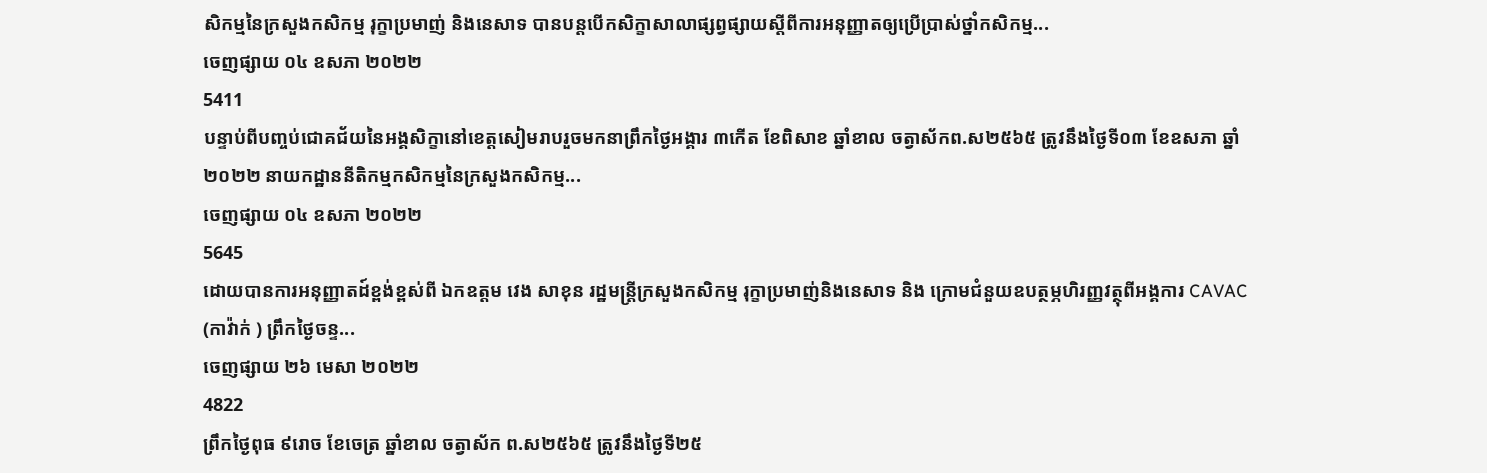សិកម្មនៃក្រសួងកសិកម្ម រុក្ខាប្រមាញ់ និងនេសាទ បានបន្តបើកសិក្ខាសាលាផ្សព្វផ្សាយស្តីពីការអនុញ្ញាតឲ្យប្រើប្រាស់ថ្នាំកសិកម្ម...
ចេញផ្សាយ ០៤ ឧសភា ២០២២
5411
បន្ទាប់ពីបញ្ចប់ជោគជ័យនៃអង្គសិក្ខានៅខេត្តសៀមរាបរួចមកនាព្រឹកថ្ងៃអង្គារ ៣កើត ខែពិសាខ ឆ្នាំខាល ចត្វាស័កព.ស២៥៦៥ ត្រូវនឹងថ្ងៃទី០៣ ខែឧសភា ឆ្នាំ២០២២ នាយកដ្ឋាននីតិកម្មកសិកម្មនៃក្រសួងកសិកម្ម...
ចេញផ្សាយ ០៤ ឧសភា ២០២២
5645
ដោយបានការអនុញ្ញាតដ៍ខ្ពង់ខ្ពស់ពី ឯកឧត្តម វេង សាខុន រដ្ឋមន្ត្រីក្រសួងកសិកម្ម រុក្ខាប្រមាញ់និងនេសាទ និង ក្រោមជំនួយឧបត្ថម្ភហិរញ្ញវត្ថុពីអង្គការ CAVAC (កាវ៉ាក់ ) ព្រឹកថ្ងៃចន្ទ...
ចេញផ្សាយ ២៦ មេសា ២០២២
4822
ព្រឹកថ្ងៃពុធ ៩រោច ខែចេត្រ ឆ្នាំខាល ចត្វាស័ក ព.ស២៥៦៥ ត្រូវនឹងថ្ងៃទី២៥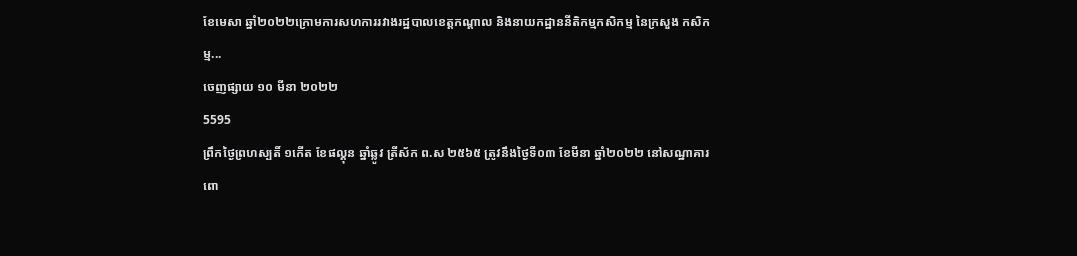ខែមេសា ឆ្នាំ២០២២ក្រោមការសហការរវាងរដ្ឋបាលខេត្តកណ្តាល និងនាយកដ្ឋាននីតិកម្មកសិកម្ម នៃក្រសួង កសិកម្ម...
ចេញផ្សាយ ១០ មីនា ២០២២
5595
ព្រឹកថ្ងៃព្រហស្បតិ៍ ១កើត ខែផល្គុន ឆ្នាំឆ្លូវ ត្រីស័ក ព.ស ២៥៦៥ ត្រូវនឹងថ្ងៃទី០៣ ខែមីនា ឆ្នាំ២០២២ នៅសណ្ឋាគារពោ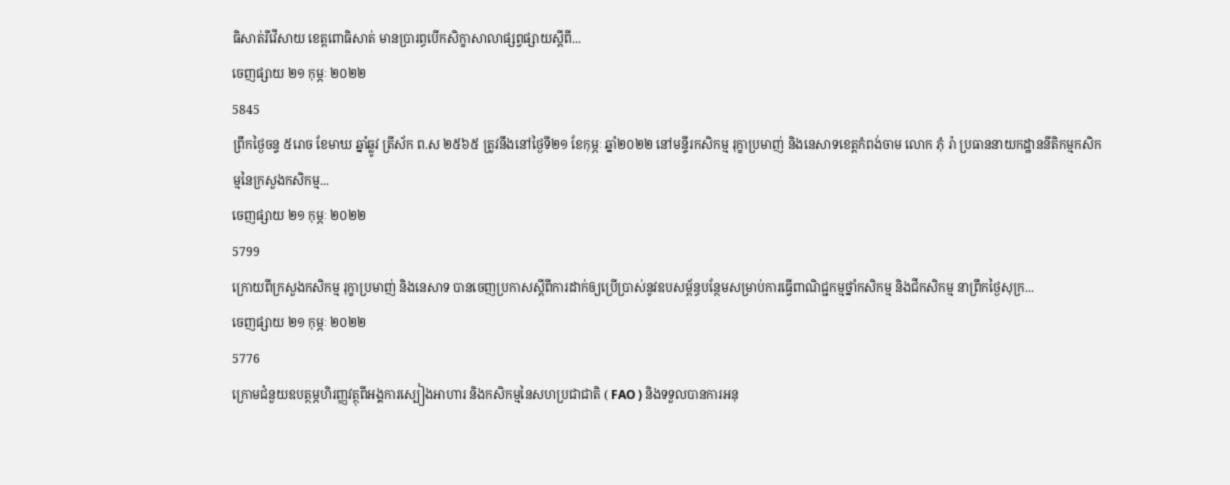ធិសាត់រីវើសាយ ខេត្តពោធិសាត់ មានប្រារព្ធបើកសិក្ខាសាលាផ្សព្វផ្សាយស្តីពី...
ចេញផ្សាយ ២១ កុម្ភៈ ២០២២
5845
ព្រឹកថ្ងៃចន្ទ ៥រោច ខែមាឃ ឆ្នាំឆ្លូវ ត្រីស័ក ព.ស ២៥៦៥ ត្រូវនឹងនៅថ្ងៃទី២១ ខែកុម្ភៈ ឆ្នាំ២០២២ នៅមន្ទីរកសិកម្ម រុក្ខាប្រមាញ់ និងនេសាទខេត្តកំពង់ចាម លោក ភុំ រ៉ា ប្រធាននាយកដ្ឋាននីតិកម្មកសិកម្មនៃក្រសួងកសិកម្ម...
ចេញផ្សាយ ២១ កុម្ភៈ ២០២២
5799
ក្រោយពីក្រសួងកសិកម្ម រុក្ខាប្រមាញ់ និងនេសាទ បានចេញប្រកាសស្តីពីការដាក់ឲ្យប្រើប្រាស់នូវឧបសម្ព័ន្ធបន្ថែមសម្រាប់ការធ្វើពាណិជ្ជកម្មថ្នាំកសិកម្ម និងជីកសិកម្ម នាព្រឹកថ្ងៃសុក្រ...
ចេញផ្សាយ ២១ កុម្ភៈ ២០២២
5776
ក្រោមជំនួយឧបត្ថម្ភហិរញ្ញវត្ថុពីអង្គការស្បៀងអាហារ និងកសិកម្មនៃសហប្រជាជាតិ ( FAO ) និងទទួលបានការអនុ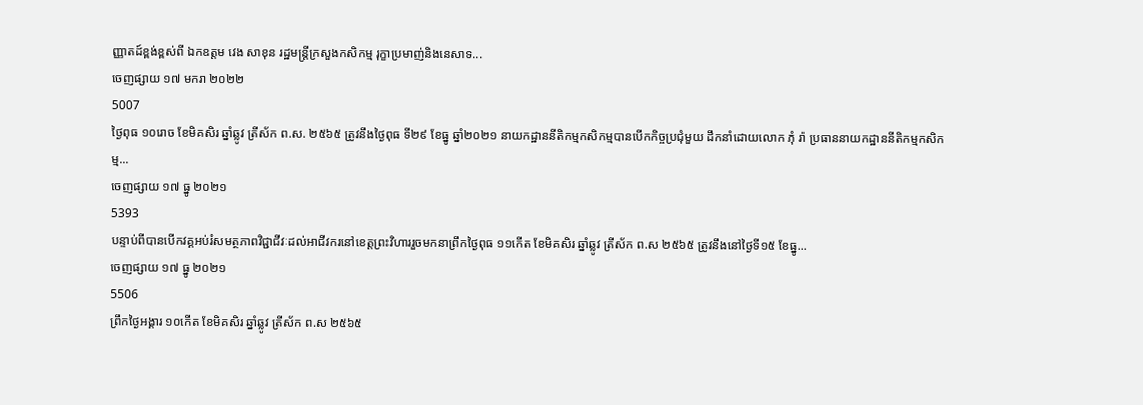ញ្ញាតដ៍ខ្ពង់ខ្ពស់ពី ឯកឧត្តម វេង សាខុន រដ្ឋមន្ត្រីក្រសួងកសិកម្ម រុក្ខាប្រមាញ់និងនេសាទ...
ចេញផ្សាយ ១៧ មករា ២០២២
5007
ថ្ងៃពុធ ១០រោច ខែមិគសិរ ឆ្នាំឆ្លូវ ត្រីស័ក ព.ស. ២៥៦៥ ត្រូវនឹងថ្ងៃពុធ ទី២៩ ខែធ្នូ ឆ្នាំ២០២១ នាយកដ្ឋាននីតិកម្មកសិកម្មបានបើកកិច្ចប្រជុំមួយ ដឹកនាំដោយលោក ភុំ រ៉ា ប្រធាននាយកដ្ឋាននីតិកម្មកសិកម្ម...
ចេញផ្សាយ ១៧ ធ្នូ ២០២១
5393
បន្ទាប់ពីបានបើកវគ្គអប់រំសមត្ថភាពវិជ្ជាជីវៈដល់អាជីវករនៅខេត្តព្រះវិហាររួចមកនាព្រឹកថ្ងៃពុធ ១១កើត ខែមិគសិរ ឆ្នាំឆ្លូវ ត្រីស័ក ព.ស ២៥៦៥ ត្រូវនឹងនៅថ្ងៃទី១៥ ខែធ្នូ...
ចេញផ្សាយ ១៧ ធ្នូ ២០២១
5506
ព្រឹកថ្ងៃអង្គារ ១០កើត ខែមិគសិរ ឆ្នាំឆ្លូវ ត្រីស័ក ព.ស ២៥៦៥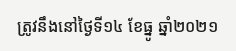ត្រូវនឹងនៅថ្ងៃទី១៤ ខែធ្នូ ឆ្នាំ២០២១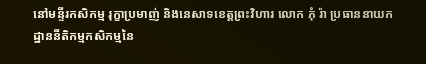នៅមន្ទីរកសិកម្ម រុក្ខាប្រមាញ់ និងនេសាទខេត្តព្រះវិហារ លោក ភុំ រ៉ា ប្រធាននាយកដ្ឋាននីតិកម្មកសិកម្មនៃ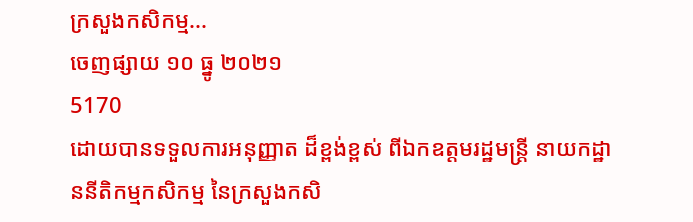ក្រសួងកសិកម្ម...
ចេញផ្សាយ ១០ ធ្នូ ២០២១
5170
ដោយបានទទួលការអនុញ្ញាត ដ៏ខ្ពង់ខ្ពស់ ពីឯកឧត្តមរដ្ឋមន្ត្រី នាយកដ្ឋាននីតិកម្មកសិកម្ម នៃក្រសួងកសិ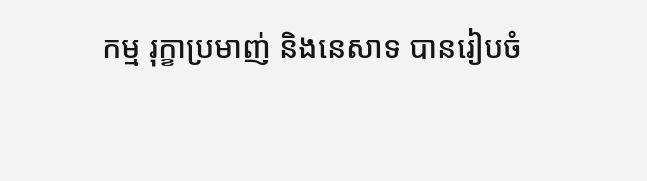កម្ម រុក្ខាប្រមាញ់ និងនេសាទ បានរៀបចំ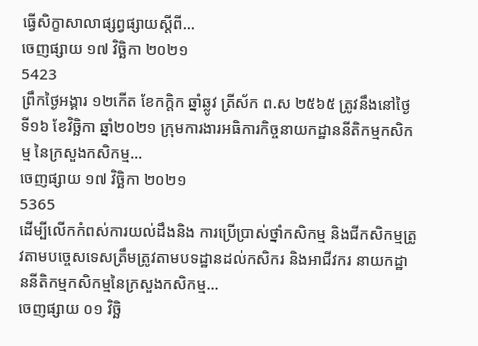ធ្វើសិក្ខាសាលាផ្សព្វផ្សាយស្តីពី...
ចេញផ្សាយ ១៧ វិច្ឆិកា ២០២១
5423
ព្រឹកថ្ងៃអង្គារ ១២កើត ខែកក្តិក ឆ្នាំឆ្លូវ ត្រីស័ក ព.ស ២៥៦៥ ត្រូវនឹងនៅថ្ងៃទី១៦ ខែវិច្ឆិកា ឆ្នាំ២០២១ ក្រុមការងារអធិការកិច្ចនាយកដ្ឋាននីតិកម្មកសិកម្ម នៃក្រសួងកសិកម្ម...
ចេញផ្សាយ ១៧ វិច្ឆិកា ២០២១
5365
ដើម្បីលើកកំពស់ការយល់ដឹងនិង ការប្រើប្រាស់ថ្នាំកសិកម្ម និងជីកសិកម្មត្រូវតាមបច្ចេសទេសត្រឹមត្រូវតាមបទដ្ឋានដល់កសិករ និងអាជីវករ នាយកដ្ឋាននីតិកម្មកសិកម្មនៃក្រសួងកសិកម្ម...
ចេញផ្សាយ ០១ វិច្ឆិ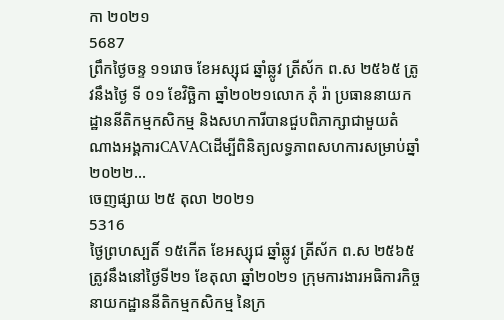កា ២០២១
5687
ព្រឹកថ្ងៃចន្ទ ១១រោច ខែអស្សុជ ឆ្នាំឆ្លូវ ត្រីស័ក ព.ស ២៥៦៥ ត្រូវនឹងថ្ងៃ ទី ០១ ខែវិច្ឆិកា ឆ្នាំ២០២១លោក ភុំ រ៉ា ប្រធាននាយកដ្ឋាននីតិកម្មកសិកម្ម និងសហការីបានជួបពិភាក្សាជាមួយតំណាងអង្គការCAVACដើម្បីពិនិត្យលទ្ធភាពសហការសម្រាប់ឆ្នាំ២០២២...
ចេញផ្សាយ ២៥ តុលា ២០២១
5316
ថ្ងៃព្រហស្បតិ៍ ១៥កើត ខែអស្សុជ ឆ្នាំឆ្លូវ ត្រីស័ក ព.ស ២៥៦៥ ត្រូវនឹងនៅថ្ងៃទី២១ ខែតុលា ឆ្នាំ២០២១ ក្រុមការងារអធិការកិច្ចនាយកដ្ឋាននីតិកម្មកសិកម្ម នៃក្រ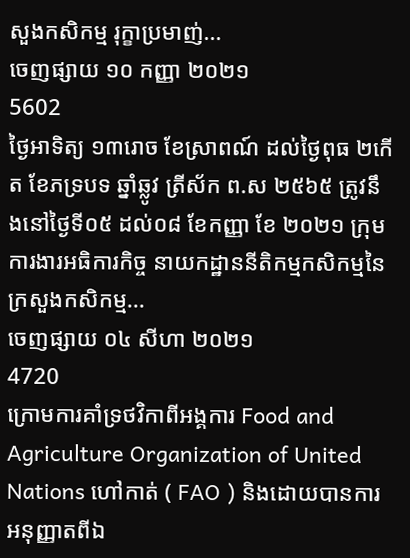សួងកសិកម្ម រុក្ខាប្រមាញ់...
ចេញផ្សាយ ១០ កញ្ញា ២០២១
5602
ថ្ងៃអាទិត្យ ១៣រោច ខែស្រាពណ៍ ដល់ថ្ងៃពុធ ២កើត ខែភទ្របទ ឆ្នាំឆ្លូវ ត្រីស័ក ព.ស ២៥៦៥ ត្រូវនឹងនៅថ្ងៃទី០៥ ដល់០៨ ខែកញ្ញា ខែ ២០២១ ក្រុមការងារអធិការកិច្ច នាយកដ្ឋាននីតិកម្មកសិកម្មនៃក្រសួងកសិកម្ម...
ចេញផ្សាយ ០៤ សីហា ២០២១
4720
ក្រោមការគាំទ្រថវិកាពីអង្គការ Food and Agriculture Organization of United Nations ហៅកាត់ ( FAO ) និងដោយបានការអនុញ្ញាតពីឯ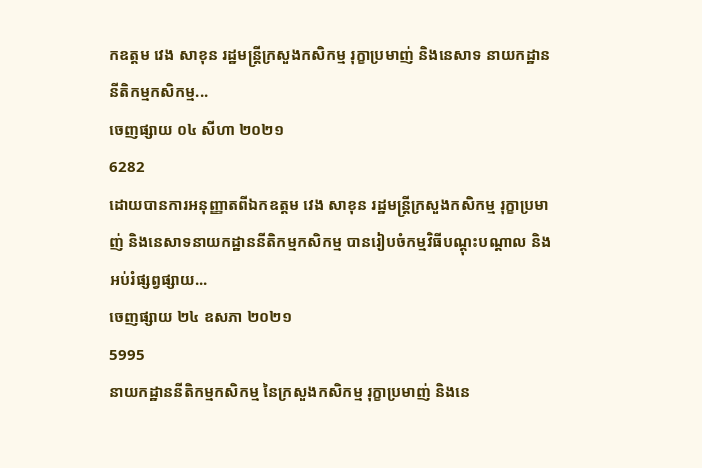កឧត្តម វេង សាខុន រដ្ឋមន្ត្រីក្រសួងកសិកម្ម រុក្ខាប្រមាញ់ និងនេសាទ នាយកដ្ឋាននីតិកម្មកសិកម្ម...
ចេញផ្សាយ ០៤ សីហា ២០២១
6282
ដោយបានការអនុញ្ញាតពីឯកឧត្តម វេង សាខុន រដ្ឋមន្ត្រីក្រសួងកសិកម្ម រុក្ខាប្រមាញ់ និងនេសាទនាយកដ្ឋាននីតិកម្មកសិកម្ម បានរៀបចំកម្មវិធីបណ្តុះបណ្តាល និងអប់រំផ្សព្វផ្សាយ...
ចេញផ្សាយ ២៤ ឧសភា ២០២១
5995
នាយកដ្ឋាននីតិកម្មកសិកម្ម នៃក្រសួងកសិកម្ម រុក្ខាប្រមាញ់ និងនេ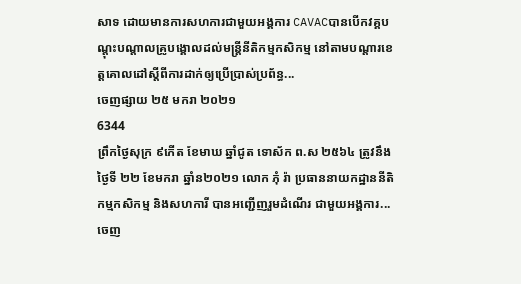សាទ ដោយមានការសហការជាមួយអង្គការ CAVACបានបើកវគ្គបណ្តុះបណ្តាលគ្រូបង្គោលដល់មន្រ្តីនីតិកម្មកសិកម្ម នៅតាមបណ្តារខេត្តគោលដៅស្តីពីការដាក់ឲ្យប្រើប្រាស់ប្រព័ន្ធ...
ចេញផ្សាយ ២៥ មករា ២០២១
6344
ព្រឹកថ្ងៃសុក្រ ៩កើត ខែមាឃ ឆ្នាំជូត ទោស័ក ព.ស ២៥៦៤ ត្រូវនឹងថ្ងៃទី ២២ ខែមករា ឆ្នាំន២០២១ លោក ភុំ រ៉ា ប្រធាននាយកដ្ឋាននីតិកម្មកសិកម្ម និងសហការី បានអញ្ជើញរួមដំណើរ ជាមួយអង្គការ...
ចេញ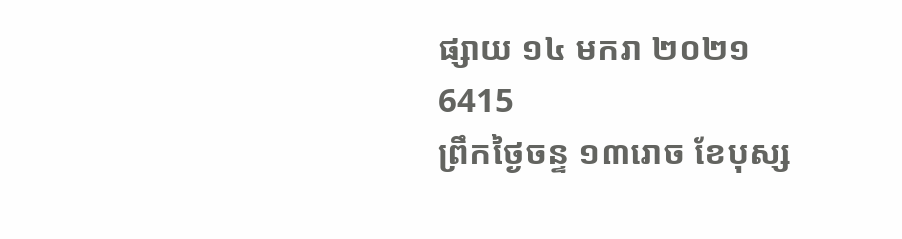ផ្សាយ ១៤ មករា ២០២១
6415
ព្រឹកថ្ងៃចន្ទ ១៣រោច ខែបុស្ស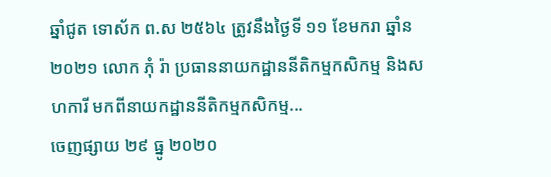ឆ្នាំជូត ទោស័ក ព.ស ២៥៦៤ ត្រូវនឹងថ្ងៃទី ១១ ខែមករា ឆ្នាំន២០២១ លោក ភុំ រ៉ា ប្រធាននាយកដ្ឋាននីតិកម្មកសិកម្ម និងសហការី មកពីនាយកដ្ឋាននីតិកម្មកសិកម្ម...
ចេញផ្សាយ ២៩ ធ្នូ ២០២០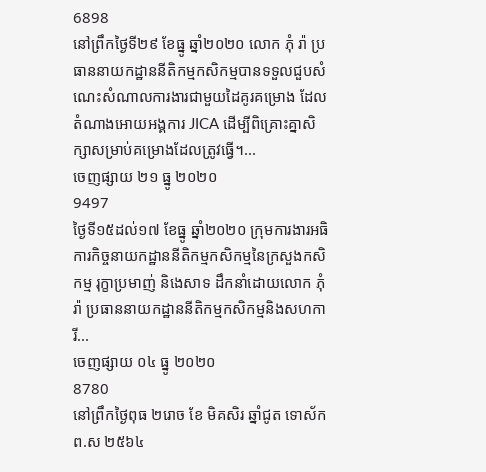6898
នៅព្រឹកថ្ងៃទី២៩ ខែធ្នូ ឆ្នាំ២០២០ លោក ភុំ រ៉ា ប្រធាននាយកដ្ឋាននីតិកម្មកសិកម្មបានទទួលជួបសំណេះសំណាលការងារជាមួយដៃគូរគម្រោង ដែលតំណាងអោយអង្គការ JICA ដើម្បីពិគ្រោះគ្នាសិក្សាសម្រាប់គម្រោងដែលត្រូវធ្វើ។...
ចេញផ្សាយ ២១ ធ្នូ ២០២០
9497
ថ្ងៃទី១៥ដល់១៧ ខែធ្នូ ឆ្នាំ២០២០ ក្រុមការងារអធិការកិច្ចនាយកដ្ឋាននីតិកម្មកសិកម្មនៃក្រសួងកសិកម្ម រុក្ខាប្រមាញ់ និងេសាទ ដឹកនាំដោយលោក ភុំ រ៉ា ប្រធាននាយកដ្ឋាននីតិកម្មកសិកម្មនិងសហការី...
ចេញផ្សាយ ០៤ ធ្នូ ២០២០
8780
នៅព្រឹកថ្ងៃពុធ ២រោច ខែ មិគសិរ ឆ្នាំជូត ទោស័ក ព.ស ២៥៦៤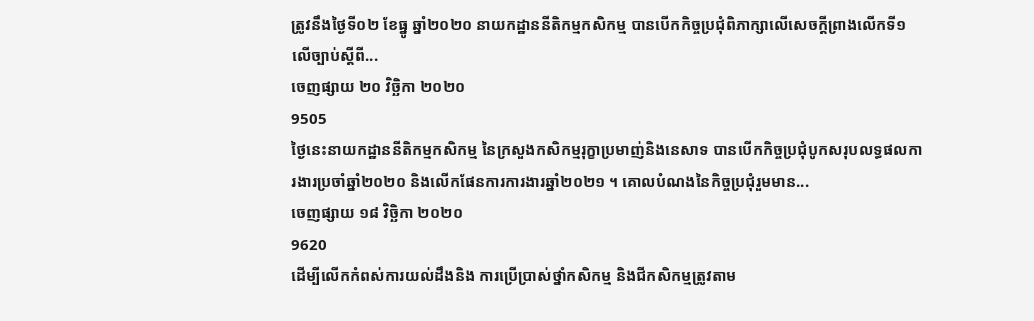ត្រូវនឹងថ្ងៃទី០២ ខែធ្នូ ឆ្នាំ២០២០ នាយកដ្ឋាននីតិកម្មកសិកម្ម បានបើកកិច្ចប្រជុំពិភាក្សាលើសេចក្តីព្រាងលើកទី១ លើច្បាប់ស្តីពី...
ចេញផ្សាយ ២០ វិច្ឆិកា ២០២០
9505
ថ្ងៃនេះនាយកដ្ឋាននីតិកម្មកសិកម្ម នៃក្រសួងកសិកម្មរុក្ខាប្រមាញ់និងនេសាទ បានបើកកិច្ចប្រជុំបូកសរុបលទ្ធផលការងារប្រចាំឆ្នាំ២០២០ និងលើកផែនការការងារឆ្នាំ២០២១ ។ គោលបំណងនៃកិច្ចប្រជុំរួមមាន...
ចេញផ្សាយ ១៨ វិច្ឆិកា ២០២០
9620
ដើម្បីលើកកំពស់ការយល់ដឹងនិង ការប្រើប្រាស់ថ្នាំកសិកម្ម និងជីកសិកម្មត្រូវតាម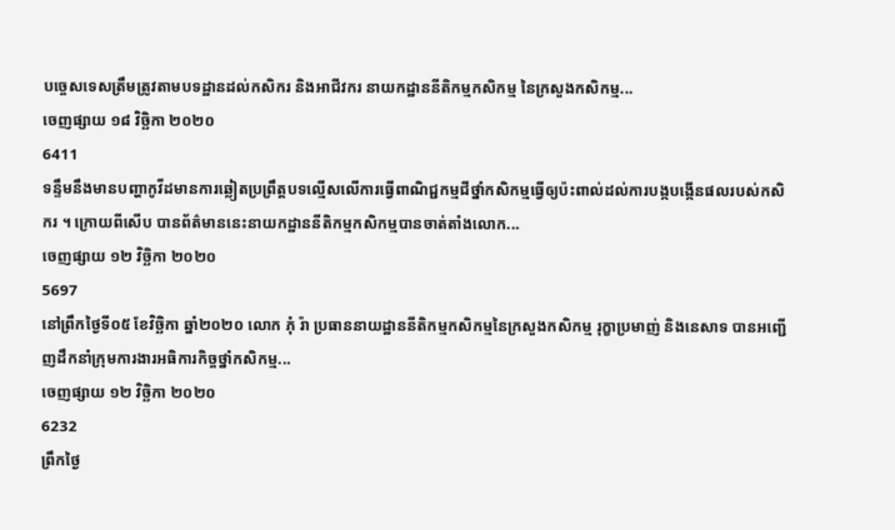បច្ចេសទេសត្រឹមត្រូវតាមបទដ្ឋានដល់កសិករ និងអាជីវករ នាយកដ្ឋាននីតិកម្មកសិកម្ម នៃក្រសួងកសិកម្ម...
ចេញផ្សាយ ១៨ វិច្ឆិកា ២០២០
6411
ទន្ទឹមនឹងមានបញ្ហាកូវីដមានការឆ្លៀតប្រព្រឹត្តបទល្មើសលើការធ្វើពាណិជ្ជកម្មជីថ្នាំកសិកម្មធ្វើឲ្យប៉ះពាល់ដល់ការបង្កបង្កើនផលរបស់កសិករ ។ ក្រោយពីសើប បានព័ត៌មាននេះនាយកដ្ឋាននីតិកម្មកសិកម្មបានចាត់តាំងលោក...
ចេញផ្សាយ ១២ វិច្ឆិកា ២០២០
5697
នៅព្រឹកថ្ងៃទី០៥ ខែវិច្ឆិកា ឆ្នាំ២០២០ លោក ភុំ រ៉ា ប្រធាននាយដ្ឋាននីតិកម្មកសិកម្មនៃក្រសួងកសិកម្ម រុក្ខាប្រមាញ់ និងនេសាទ បានអញ្ជើញដឹកនាំក្រុមការងារអធិការកិច្ចថ្នាំកសិកម្ម...
ចេញផ្សាយ ១២ វិច្ឆិកា ២០២០
6232
ព្រឹកថ្ងៃ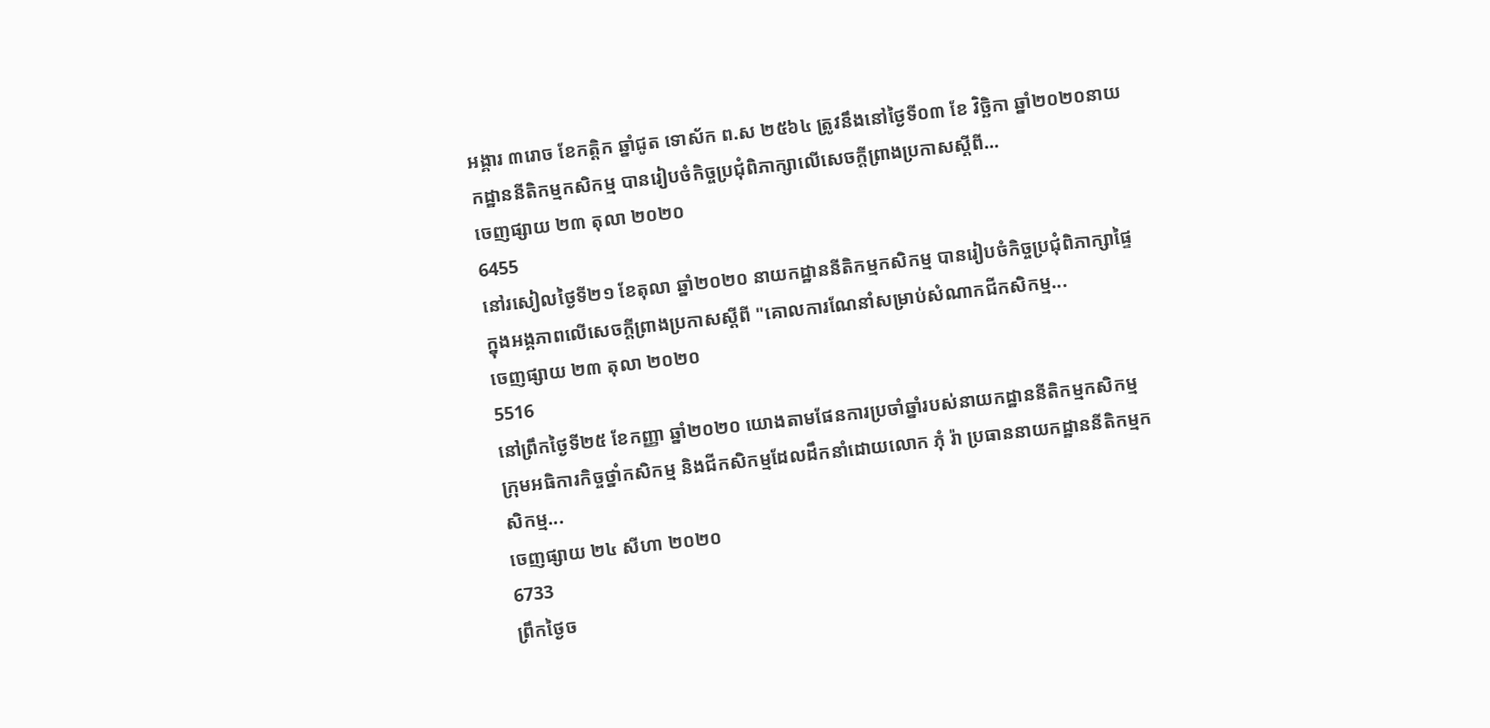អង្គារ ៣រោច ខែកត្តិក ឆ្នាំជូត ទោស័ក ព.ស ២៥៦៤ ត្រូវនឹងនៅថ្ងៃទី០៣ ខែ វិច្ឆិកា ឆ្នាំ២០២០នាយកដ្ឋាននីតិកម្មកសិកម្ម បានរៀបចំកិច្ចប្រជុំពិភាក្សាលើសេចក្តីព្រាងប្រកាសស្តីពី...
ចេញផ្សាយ ២៣ តុលា ២០២០
6455
នៅរសៀលថ្ងៃទី២១ ខែតុលា ឆ្នាំ២០២០ នាយកដ្ឋាននីតិកម្មកសិកម្ម បានរៀបចំកិច្ចប្រជុំពិភាក្សាផ្ទៃក្នុងអង្គភាពលើសេចក្តីព្រាងប្រកាសស្តីពី "គោលការណែនាំសម្រាប់សំណាកជីកសិកម្ម...
ចេញផ្សាយ ២៣ តុលា ២០២០
5516
នៅព្រឹកថ្ងៃទី២៥ ខែកញ្ញា ឆ្នាំ២០២០ យោងតាមផែនការប្រចាំឆ្នាំរបស់នាយកដ្ឋាននីតិកម្មកសិកម្ម ក្រុមអធិការកិច្ចថ្នាំកសិកម្ម និងជីកសិកម្មដែលដឹកនាំដោយលោក ភុំ រ៉ា ប្រធាននាយកដ្ឋាននីតិកម្មកសិកម្ម...
ចេញផ្សាយ ២៤ សីហា ២០២០
6733
ព្រឹកថ្ងៃច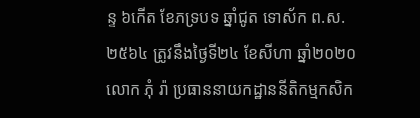ន្ទ ៦កើត ខែភទ្របទ ឆ្នាំជូត ទោស័ក ព.ស.២៥៦៤ ត្រូវនឹងថ្ងៃទី២៤ ខែសីហា ឆ្នាំ២០២០ លោក ភុំ រ៉ា ប្រធាននាយកដ្ឋាននីតិកម្មកសិក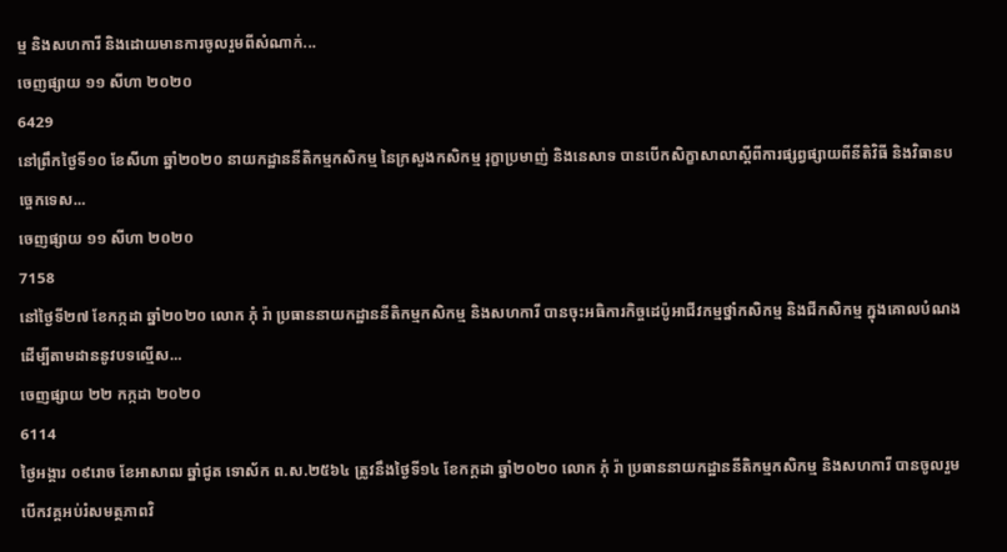ម្ម និងសហការី និងដោយមានការចូលរួមពីសំណាក់...
ចេញផ្សាយ ១១ សីហា ២០២០
6429
នៅព្រឹកថ្ងៃទី១០ ខែសីហា ឆ្នាំ២០២០ នាយកដ្ឋាននីតិកម្មកសិកម្ម នៃក្រសួងកសិកម្ម រុក្ខាប្រមាញ់ និងនេសាទ បានបើកសិក្ខាសាលាស្តីពីការផ្សព្វផ្សាយពីនីតិវិធី និងវិធានបច្ចេកទេស...
ចេញផ្សាយ ១១ សីហា ២០២០
7158
នៅថ្ងៃទី២៧ ខែកក្កដា ឆ្នាំ២០២០ លោក ភុំ រ៉ា ប្រធាននាយកដ្ឋាននីតិកម្មកសិកម្ម និងសហការី បានចុះអធិការកិច្ចដេប៉ូអាជីវកម្មថ្នាំកសិកម្ម និងជីកសិកម្ម ក្នុងគោលបំណង ដើម្បីតាមដាននូវបទល្មើស...
ចេញផ្សាយ ២២ កក្កដា ២០២០
6114
ថ្ងៃអង្គារ ០៩រោច ខែអាសាឍ ឆ្នាំជូត ទោស័ក ព.ស.២៥៦៤ ត្រូវនឹងថ្ងៃទី១៤ ខែកក្តដា ឆ្នាំ២០២០ លោក ភុំ រ៉ា ប្រធាននាយកដ្ឋាននីតិកម្មកសិកម្ម និងសហការី បានចូលរួមបើកវគ្គអប់រំសមត្ថភាពវិ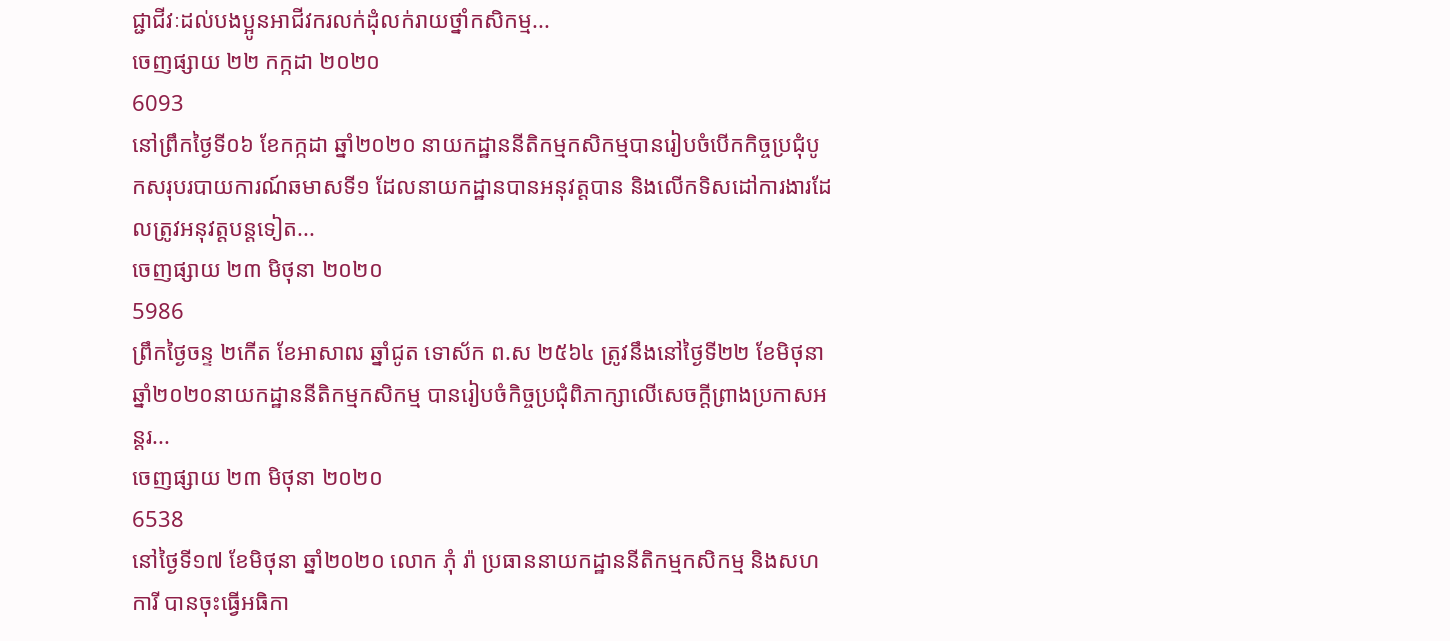ជ្ជាជីវៈដល់បងប្អូនអាជីវករលក់ដុំលក់រាយថ្នាំកសិកម្ម...
ចេញផ្សាយ ២២ កក្កដា ២០២០
6093
នៅព្រឹកថ្ងៃទី០៦ ខែកក្កដា ឆ្នាំ២០២០ នាយកដ្ឋាននីតិកម្មកសិកម្មបានរៀបចំបើកកិច្ចប្រជុំបូកសរុបរបាយការណ៍ឆមាសទី១ ដែលនាយកដ្ឋានបានអនុវត្តបាន និងលើកទិសដៅការងារដែលត្រូវអនុវត្តបន្តទៀត...
ចេញផ្សាយ ២៣ មិថុនា ២០២០
5986
ព្រឹកថ្ងៃចន្ទ ២កើត ខែអាសាឍ ឆ្នាំជូត ទោស័ក ព.ស ២៥៦៤ ត្រូវនឹងនៅថ្ងៃទី២២ ខែមិថុនា ឆ្នាំ២០២០នាយកដ្ឋាននីតិកម្មកសិកម្ម បានរៀបចំកិច្ចប្រជុំពិភាក្សាលើសេចក្តីព្រាងប្រកាសអន្តរ...
ចេញផ្សាយ ២៣ មិថុនា ២០២០
6538
នៅថ្ងៃទី១៧ ខែមិថុនា ឆ្នាំ២០២០ លោក ភុំ រ៉ា ប្រធាននាយកដ្ឋាននីតិកម្មកសិកម្ម និងសហការី បានចុះធ្វើអធិកា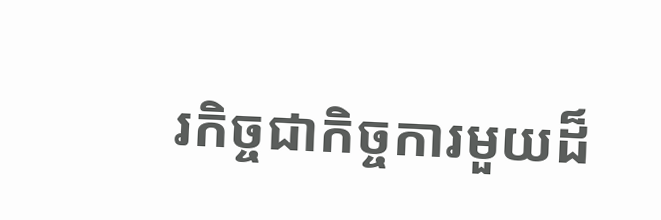រកិច្ចជាកិច្ចការមួយដ៏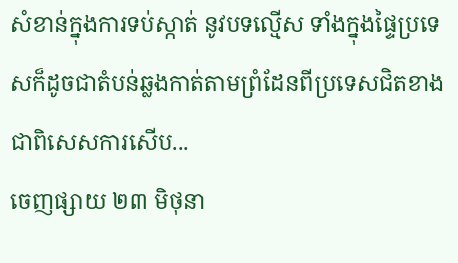សំខាន់ក្នុងការទប់ស្កាត់ នូវបទល្មើស ទាំងក្នុងផ្ទៃប្រទេសក៏ដូចជាតំបន់ឆ្លងកាត់តាមព្រំដែនពីប្រទេសជិតខាងជាពិសេសការសើប...
ចេញផ្សាយ ២៣ មិថុនា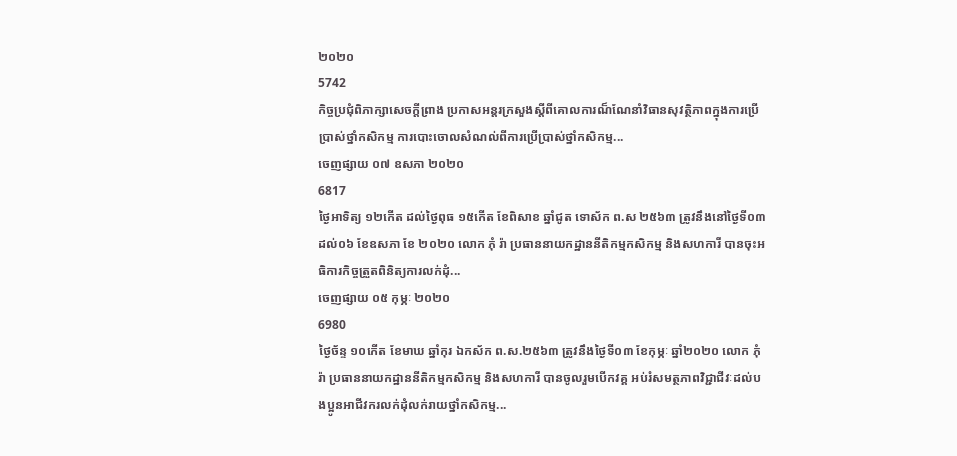២០២០
5742
កិច្ចប្រជុំពិភាក្សាសេចក្តីព្រាង ប្រកាសអន្តរក្រសួងស្តីពីគោលការណ៏ណែនាំវិធានសុវត្ថិភាពក្នុងការប្រើប្រាស់ថ្នាំកសិកម្ម ការបោះចោលសំណល់ពីការប្រើប្រាស់ថ្នាំកសិកម្ម...
ចេញផ្សាយ ០៧ ឧសភា ២០២០
6817
ថ្ងៃអាទិត្យ ១២កើត ដល់ថ្ងៃពុធ ១៥កើត ខែពិសាខ ឆ្នាំជូត ទោស័ក ព.ស ២៥៦៣ ត្រូវនឹងនៅថ្ងៃទី០៣ ដល់០៦ ខែឧសភា ខែ ២០២០ លោក ភុំ រ៉ា ប្រធាននាយកដ្ឋាននីតិកម្មកសិកម្ម និងសហការី បានចុះអធិការកិច្ចត្រួតពិនិត្យការលក់ដុំ...
ចេញផ្សាយ ០៥ កុម្ភៈ ២០២០
6980
ថ្ងៃច័ន្ទ ១០កើត ខែមាឃ ឆ្នាំកុរ ឯកស័ក ព.ស.២៥៦៣ ត្រូវនឹងថ្ងៃទី០៣ ខែកុម្ភៈ ឆ្នាំ២០២០ លោក ភុំ រ៉ា ប្រធាននាយកដ្ឋាននីតិកម្មកសិកម្ម និងសហការី បានចូលរួមបើកវគ្គ អប់រំសមត្ថភាពវិជ្ជាជីវៈដល់បងប្អូនអាជីវករលក់ដុំលក់រាយថ្នាំកសិកម្ម...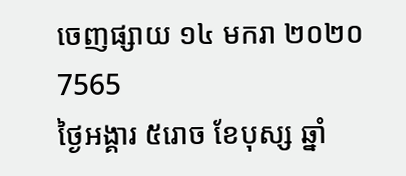ចេញផ្សាយ ១៤ មករា ២០២០
7565
ថ្ងៃអង្គារ ៥រោច ខែបុស្ស ឆ្នាំ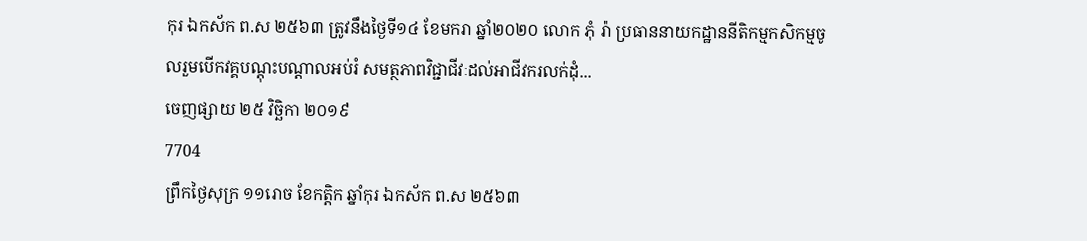កុរ ឯកស័ក ព.ស ២៥៦៣ ត្រូវនឹងថ្ងៃទី១៤ ខែមករា ឆ្នាំ២០២០ លោក ភុំ រ៉ា ប្រធាននាយកដ្ឋាននីតិកម្មកសិកម្មចូលរួមបើកវគ្គបណ្តុះបណ្តាលអប់រំ សមត្ថភាពវិជ្ជាជីវៈដល់អាជីវករលក់ដុំ...
ចេញផ្សាយ ២៥ វិច្ឆិកា ២០១៩
7704
ព្រឹកថ្ងៃសុក្រ ១១រោច ខែកត្តិក ឆ្នាំកុរ ឯកស័ក ព.ស ២៥៦៣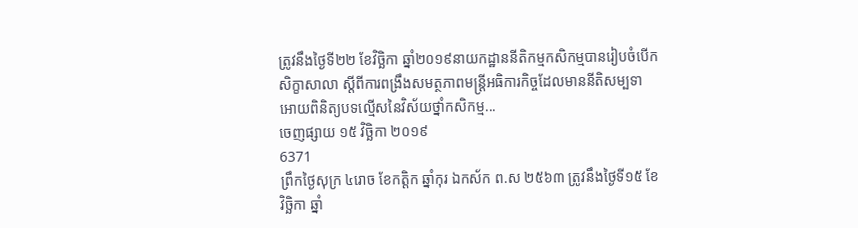ត្រូវនឹងថ្ងៃទី២២ ខែវិច្ឆិកា ឆ្នាំ២០១៩នាយកដ្ឋាននីតិកម្មកសិកម្មបានរៀបចំបើកសិក្ខាសាលា ស្តីពីការពង្រឹងសមត្ថភាពមន្ត្រីអធិការកិច្ចដែលមាននីតិសម្បទាអោយពិនិត្យបទល្មើសនៃវិស័យថ្នាំកសិកម្ម...
ចេញផ្សាយ ១៥ វិច្ឆិកា ២០១៩
6371
ព្រឹកថ្ងៃសុក្រ ៤រោច ខែកត្តិក ឆ្នាំកុរ ឯកស័ក ព.ស ២៥៦៣ ត្រូវនឹងថ្ងៃទី១៥ ខែវិច្ឆិកា ឆ្នាំ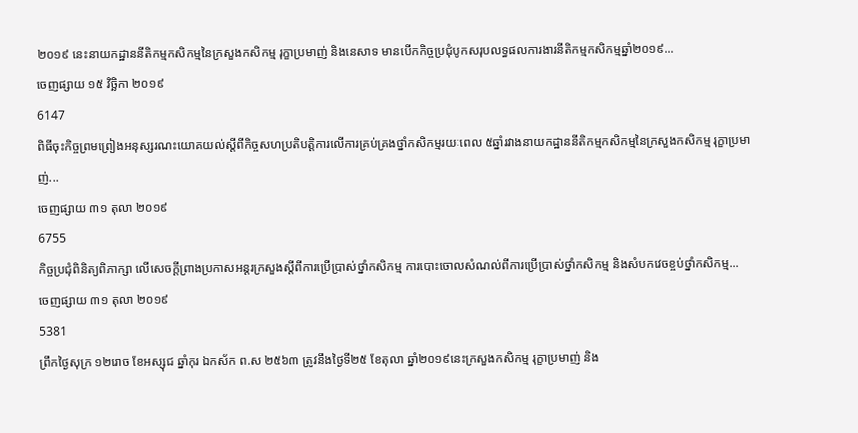២០១៩ នេះនាយកដ្ឋាននីតិកម្មកសិកម្មនៃក្រសួងកសិកម្ម រុក្ខាប្រមាញ់ និងនេសាទ មានបើកកិច្ចប្រជុំបូកសរុបលទ្ធផលការងារនីតិកម្មកសិកម្មឆ្នាំ២០១៩...
ចេញផ្សាយ ១៥ វិច្ឆិកា ២០១៩
6147
ពិធីចុះកិច្ចព្រមព្រៀងអនុស្សរណះយោគយល់ស្តីពីកិច្ចសហប្រតិបត្តិការលើការគ្រប់គ្រងថ្នាំកសិកម្មរយៈពេល ៥ឆ្នាំរវាងនាយកដ្ឋាននីតិកម្មកសិកម្មនៃក្រសួងកសិកម្ម រុក្ខាប្រមាញ់...
ចេញផ្សាយ ៣១ តុលា ២០១៩
6755
កិច្ចប្រជុំពិនិត្យពិភាក្សា លើសេចក្តីព្រាងប្រកាសអន្តរក្រសួងស្តីពីការប្រើប្រាស់ថ្នាំកសិកម្ម ការបោះចោលសំណល់ពីការប្រើប្រាស់ថ្នាំកសិកម្ម និងសំបកវេចខ្ចប់ថ្នាំកសិកម្ម...
ចេញផ្សាយ ៣១ តុលា ២០១៩
5381
ព្រឹកថ្ងៃសុក្រ ១២រោច ខែអស្សុជ ឆ្នាំកុរ ឯកស័ក ព.ស ២៥៦៣ ត្រូវនឹងថ្ងៃទី២៥ ខែតុលា ឆ្នាំ២០១៩នេះក្រសួងកសិកម្ម រុក្ខាប្រមាញ់ និង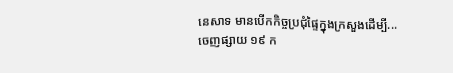នេសាទ មានបើកកិច្ចប្រជុំផ្ទៃក្នុងក្រសួងដើម្បី...
ចេញផ្សាយ ១៩ ក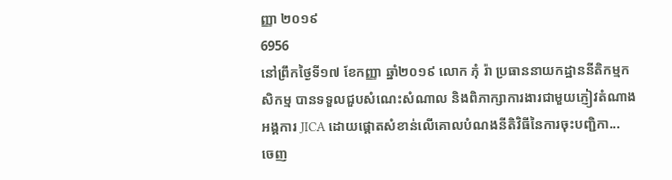ញ្ញា ២០១៩
6956
នៅព្រឹកថ្ងៃទី១៧ ខែកញ្ញា ឆ្នាំ២០១៩ លោក ភុំ រ៉ា ប្រធាននាយកដ្ឋាននីតិកម្មកសិកម្ម បានទទួលជួបសំណេះសំណាល និងពិភាក្សាការងារជាមួយភ្ញៀវតំណាងអង្គការ JICA ដោយផ្តោតសំខាន់លើគោលបំណងនីតិវិធីនៃការចុះបញ្ជិកា...
ចេញ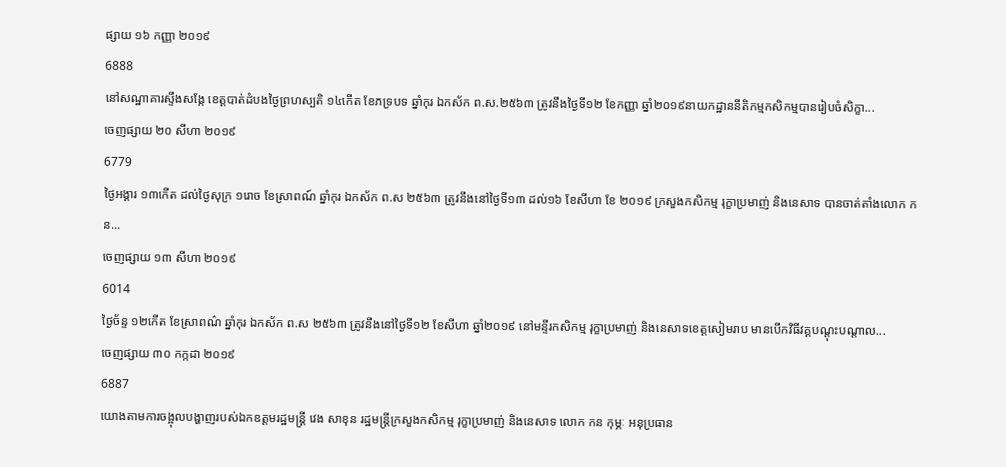ផ្សាយ ១៦ កញ្ញា ២០១៩
6888
នៅសណ្ឋាគារស្ទឹងសង្កែ ខេត្តបាត់ដំបងថ្ងៃព្រហស្បតិ ១៤កើត ខែភទ្របទ ឆ្នាំកុរ ឯកស័ក ព.ស.២៥៦៣ ត្រូវនឹងថ្ងៃទី១២ ខែកញ្ញា ឆ្នាំ២០១៩នាយកដ្ឋាននីតិកម្មកសិកម្មបានរៀបចំសិក្ខា...
ចេញផ្សាយ ២០ សីហា ២០១៩
6779
ថ្ងៃអង្គារ ១៣កើត ដល់ថ្ងៃសុក្រ ១រោច ខែស្រាពណ៍ ឆ្នាំកុរ ឯកស័ក ព.ស ២៥៦៣ ត្រូវនឹងនៅថ្ងៃទី១៣ ដល់១៦ ខែសីហា ខែ ២០១៩ ក្រសួងកសិកម្ម រុក្ខាប្រមាញ់ និងនេសាទ បានចាត់តាំងលោក កន...
ចេញផ្សាយ ១៣ សីហា ២០១៩
6014
ថ្ងៃច័ន្ទ ១២កើត ខែស្រាពណ៌ ឆ្នាំកុរ ឯកស័ក ព.ស ២៥៦៣ ត្រូវនឹងនៅថ្ងៃទី១២ ខែសីហា ឆ្នាំ២០១៩ នៅមន្ទីរកសិកម្ម រុក្ខាប្រមាញ់ និងនេសាទខេត្តសៀមរាប មានបើកវិធីវគ្គបណ្តុះបណ្តាល...
ចេញផ្សាយ ៣០ កក្កដា ២០១៩
6887
យោងតាមការចង្អុលបង្ហាញរបស់ឯកឧត្តមរដ្ឋមន្រ្តី វេង សាខុន រដ្ឋមន្រ្តីក្រសួងកសិកម្ម រុក្ខាប្រមាញ់ និងនេសាទ លោក កន កុម្ភៈ អនុប្រធាន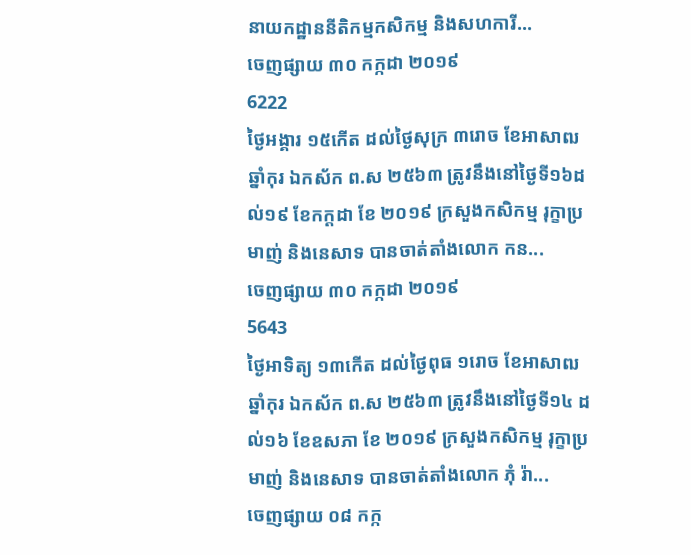នាយកដ្ឋាននីតិកម្មកសិកម្ម និងសហការី...
ចេញផ្សាយ ៣០ កក្កដា ២០១៩
6222
ថ្ងៃអង្គារ ១៥កើត ដល់ថ្ងៃសុក្រ ៣រោច ខែអាសាឍ ឆ្នាំកុរ ឯកស័ក ព.ស ២៥៦៣ ត្រូវនឹងនៅថ្ងៃទី១៦ដល់១៩ ខែកក្តដា ខែ ២០១៩ ក្រសួងកសិកម្ម រុក្ខាប្រមាញ់ និងនេសាទ បានចាត់តាំងលោក កន...
ចេញផ្សាយ ៣០ កក្កដា ២០១៩
5643
ថ្ងៃអាទិត្យ ១៣កើត ដល់ថ្ងៃពុធ ១រោច ខែអាសាឍ ឆ្នាំកុរ ឯកស័ក ព.ស ២៥៦៣ ត្រូវនឹងនៅថ្ងៃទី១៤ ដល់១៦ ខែឧសភា ខែ ២០១៩ ក្រសួងកសិកម្ម រុក្ខាប្រមាញ់ និងនេសាទ បានចាត់តាំងលោក ភុំ រ៉ា...
ចេញផ្សាយ ០៨ កក្ក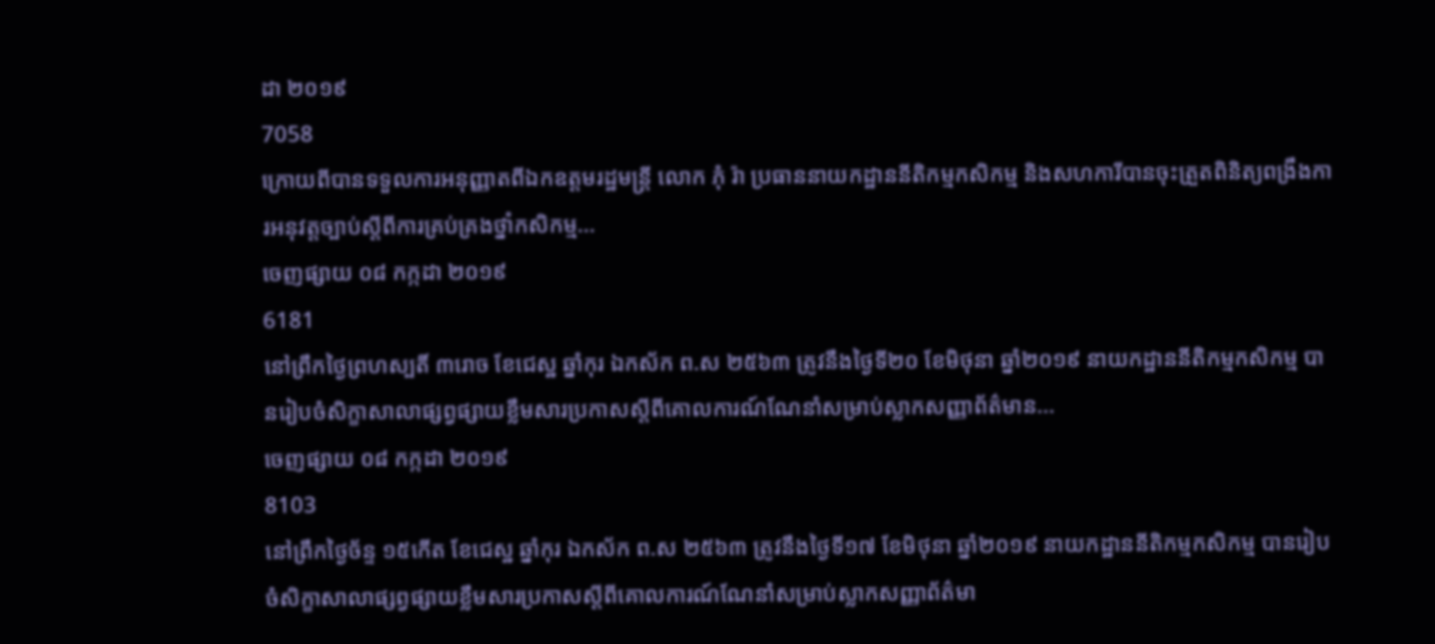ដា ២០១៩
7058
ក្រោយពីបានទទួលការអនុញ្ញាតពីឯកឧត្តមរដ្ឋមន្ត្រី លោក ភុំ រ៉ា ប្រធាននាយកដ្ឋាននីតិកម្មកសិកម្ម និងសហការីបានចុះត្រួតពិនិត្យពង្រឹងការអនុវត្តច្បាប់ស្តីពីការគ្រប់គ្រងថ្នាំកសិកម្ម...
ចេញផ្សាយ ០៨ កក្កដា ២០១៩
6181
នៅព្រឹកថ្ងៃព្រហស្បតិ៍ ៣រោច ខែជេស្ឋ ឆ្នាំកុរ ឯកស័ក ព.ស ២៥៦៣ ត្រូវនឹងថ្ងៃទី២០ ខែមិថុនា ឆ្នាំ២០១៩ នាយកដ្ឋាននីតិកម្មកសិកម្ម បានរៀបចំសិក្ខាសាលាផ្សព្វផ្សាយខ្លឹមសារប្រកាសស្តីពីគោលការណ៍ណែនាំសម្រាប់ស្លាកសញ្ញាព័ត៌មាន...
ចេញផ្សាយ ០៨ កក្កដា ២០១៩
8103
នៅព្រឹកថ្ងៃច័ន្ទ ១៥កើត ខែជេស្ឋ ឆ្នាំកុរ ឯកស័ក ព.ស ២៥៦៣ ត្រូវនឹងថ្ងៃទី១៧ ខែមិថុនា ឆ្នាំ២០១៩ នាយកដ្ឋាននីតិកម្មកសិកម្ម បានរៀបចំសិក្ខាសាលាផ្សព្វផ្សាយខ្លឹមសារប្រកាសស្តីពីគោលការណ៍ណែនាំសម្រាប់ស្លាកសញ្ញាព័ត៌មា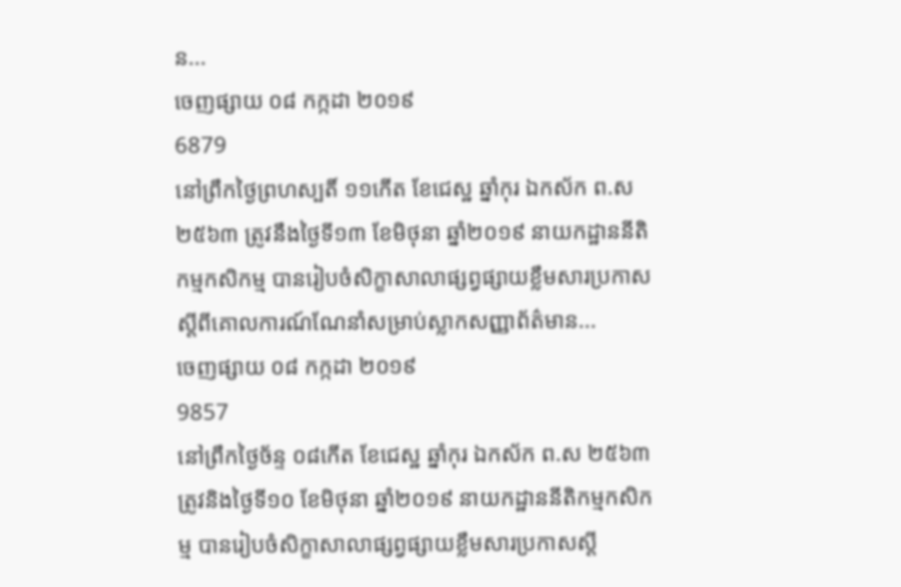ន...
ចេញផ្សាយ ០៨ កក្កដា ២០១៩
6879
នៅព្រឹកថ្ងៃព្រហស្បតិ៍ ១១កើត ខែជេស្ឋ ឆ្នាំកុរ ឯកស័ក ព.ស ២៥៦៣ ត្រូវនឹងថ្ងៃទី១៣ ខែមិថុនា ឆ្នាំ២០១៩ នាយកដ្ឋាននីតិកម្មកសិកម្ម បានរៀបចំសិក្ខាសាលាផ្សព្វផ្សាយខ្លឹមសារប្រកាសស្តីពីគោលការណ៍ណែនាំសម្រាប់ស្លាកសញ្ញាព័ត៌មាន...
ចេញផ្សាយ ០៨ កក្កដា ២០១៩
9857
នៅព្រឹកថ្ងៃច័ន្ទ ០៨កើត ខែជេស្ឋ ឆ្នាំកុរ ឯកស័ក ព.ស ២៥៦៣ ត្រូវនិងថ្ងៃទី១០ ខែមិថុនា ឆ្នាំ២០១៩ នាយកដ្ឋាននីតិកម្មកសិកម្ម បានរៀបចំសិក្ខាសាលាផ្សព្វផ្សាយខ្លឹមសារប្រកាសស្តី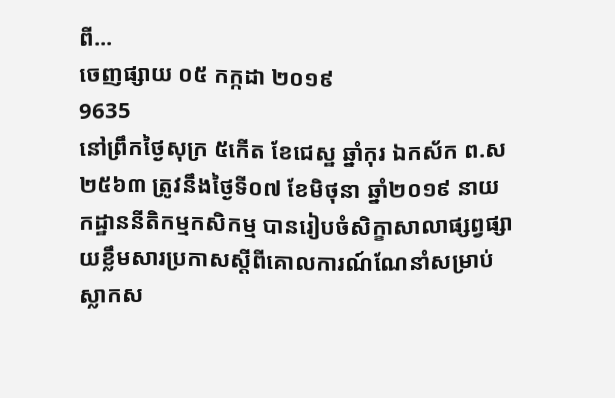ពី...
ចេញផ្សាយ ០៥ កក្កដា ២០១៩
9635
នៅព្រឹកថ្ងៃសុក្រ ៥កើត ខែជេស្ឋ ឆ្នាំកុរ ឯកស័ក ព.ស ២៥៦៣ ត្រូវនឹងថ្ងៃទី០៧ ខែមិថុនា ឆ្នាំ២០១៩ នាយកដ្ឋាននីតិកម្មកសិកម្ម បានរៀបចំសិក្ខាសាលាផ្សព្វផ្សាយខ្លឹមសារប្រកាសស្តីពីគោលការណ៍ណែនាំសម្រាប់ស្លាកស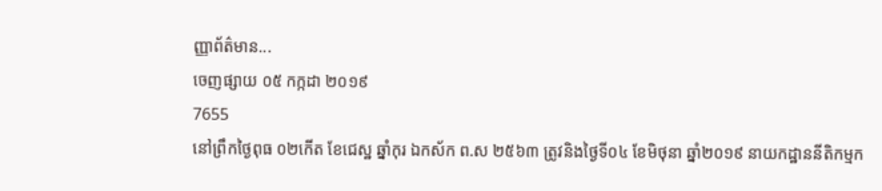ញ្ញាព័ត៌មាន...
ចេញផ្សាយ ០៥ កក្កដា ២០១៩
7655
នៅព្រឹកថ្ងៃពុធ ០២កើត ខែជេស្ឋ ឆ្នាំកុរ ឯកស័ក ព.ស ២៥៦៣ ត្រូវនិងថ្ងៃទី០៤ ខែមិថុនា ឆ្នាំ២០១៩ នាយកដ្ឋាននីតិកម្មក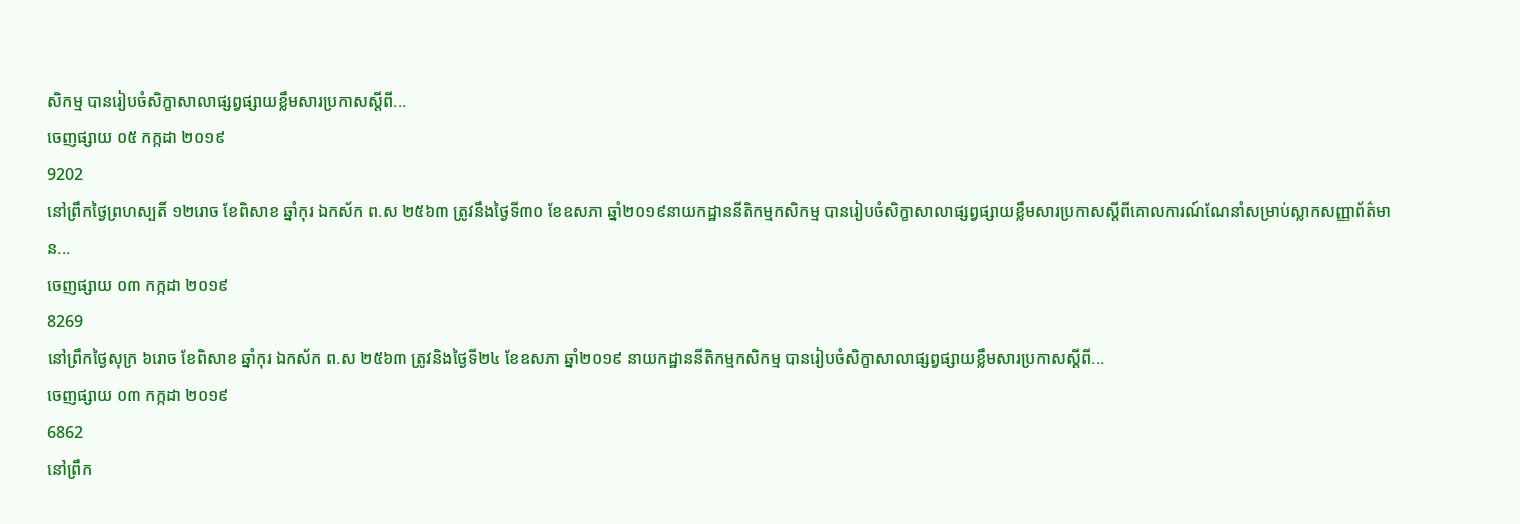សិកម្ម បានរៀបចំសិក្ខាសាលាផ្សព្វផ្សាយខ្លឹមសារប្រកាសស្តីពី...
ចេញផ្សាយ ០៥ កក្កដា ២០១៩
9202
នៅព្រឹកថ្ងៃព្រហស្បតិ៍ ១២រោច ខែពិសាខ ឆ្នាំកុរ ឯកស័ក ព.ស ២៥៦៣ ត្រូវនឹងថ្ងៃទី៣០ ខែឧសភា ឆ្នាំ២០១៩នាយកដ្ឋាននីតិកម្មកសិកម្ម បានរៀបចំសិក្ខាសាលាផ្សព្វផ្សាយខ្លឹមសារប្រកាសស្តីពីគោលការណ៍ណែនាំសម្រាប់ស្លាកសញ្ញាព័ត៌មាន...
ចេញផ្សាយ ០៣ កក្កដា ២០១៩
8269
នៅព្រឹកថ្ងៃសុក្រ ៦រោច ខែពិសាខ ឆ្នាំកុរ ឯកស័ក ព.ស ២៥៦៣ ត្រូវនិងថ្ងៃទី២៤ ខែឧសភា ឆ្នាំ២០១៩ នាយកដ្ឋាននីតិកម្មកសិកម្ម បានរៀបចំសិក្ខាសាលាផ្សព្វផ្សាយខ្លឹមសារប្រកាសស្តីពី...
ចេញផ្សាយ ០៣ កក្កដា ២០១៩
6862
នៅព្រឹក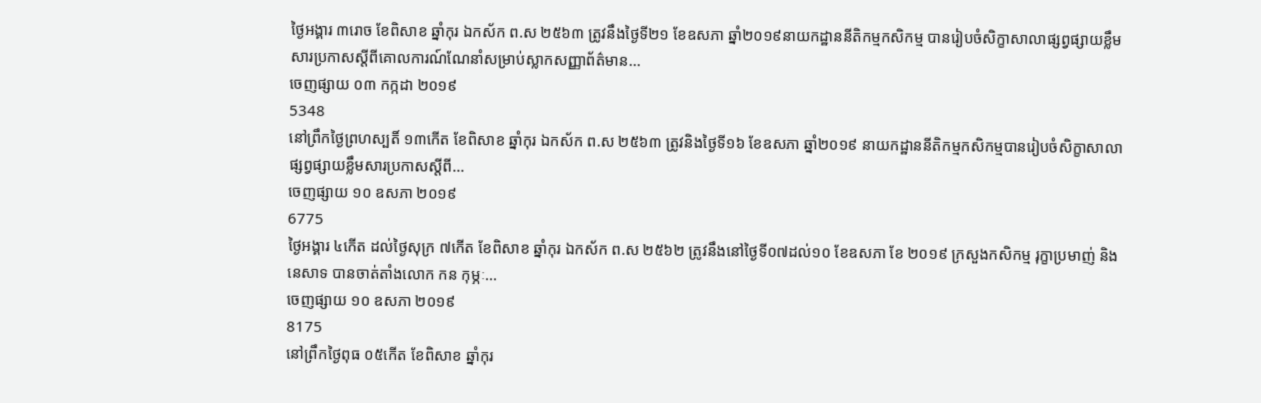ថ្ងៃអង្គារ ៣រោច ខែពិសាខ ឆ្នាំកុរ ឯកស័ក ព.ស ២៥៦៣ ត្រូវនឹងថ្ងៃទី២១ ខែឧសភា ឆ្នាំ២០១៩នាយកដ្ឋាននីតិកម្មកសិកម្ម បានរៀបចំសិក្ខាសាលាផ្សព្វផ្សាយខ្លឹមសារប្រកាសស្តីពីគោលការណ៍ណែនាំសម្រាប់ស្លាកសញ្ញាព័ត៌មាន...
ចេញផ្សាយ ០៣ កក្កដា ២០១៩
5348
នៅព្រឹកថ្ងៃព្រហស្បតិ៍ ១៣កើត ខែពិសាខ ឆ្នាំកុរ ឯកស័ក ព.ស ២៥៦៣ ត្រូវនិងថ្ងៃទី១៦ ខែឧសភា ឆ្នាំ២០១៩ នាយកដ្ឋាននីតិកម្មកសិកម្មបានរៀបចំសិក្ខាសាលាផ្សព្វផ្សាយខ្លឹមសារប្រកាសស្តីពី...
ចេញផ្សាយ ១០ ឧសភា ២០១៩
6775
ថ្ងៃអង្គារ ៤កើត ដល់ថ្ងៃសុក្រ ៧កើត ខែពិសាខ ឆ្នាំកុរ ឯកស័ក ព.ស ២៥៦២ ត្រូវនឹងនៅថ្ងៃទី០៧ដល់១០ ខែឧសភា ខែ ២០១៩ ក្រសួងកសិកម្ម រុក្ខាប្រមាញ់ និងនេសាទ បានចាត់តាំងលោក កន កុម្ភៈ...
ចេញផ្សាយ ១០ ឧសភា ២០១៩
8175
នៅព្រឹកថ្ងៃពុធ ០៥កើត ខែពិសាខ ឆ្នាំកុរ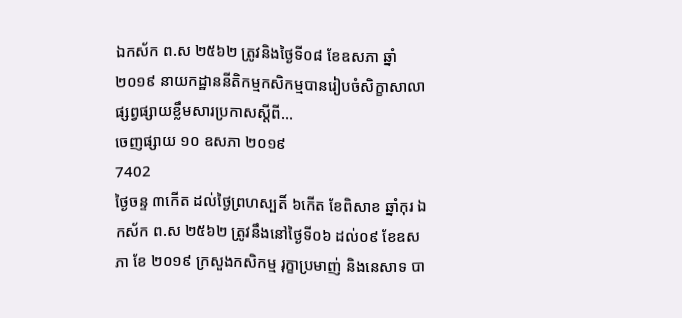ឯកស័ក ព.ស ២៥៦២ ត្រូវនិងថ្ងៃទី០៨ ខែឧសភា ឆ្នាំ២០១៩ នាយកដ្ឋាននីតិកម្មកសិកម្មបានរៀបចំសិក្ខាសាលាផ្សព្វផ្សាយខ្លឹមសារប្រកាសស្តីពី...
ចេញផ្សាយ ១០ ឧសភា ២០១៩
7402
ថ្ងៃចន្ទ ៣កើត ដល់ថ្ងៃព្រហស្បតិ៍ ៦កើត ខែពិសាខ ឆ្នាំកុរ ឯកស័ក ព.ស ២៥៦២ ត្រូវនឹងនៅថ្ងៃទី០៦ ដល់០៩ ខែឧសភា ខែ ២០១៩ ក្រសួងកសិកម្ម រុក្ខាប្រមាញ់ និងនេសាទ បា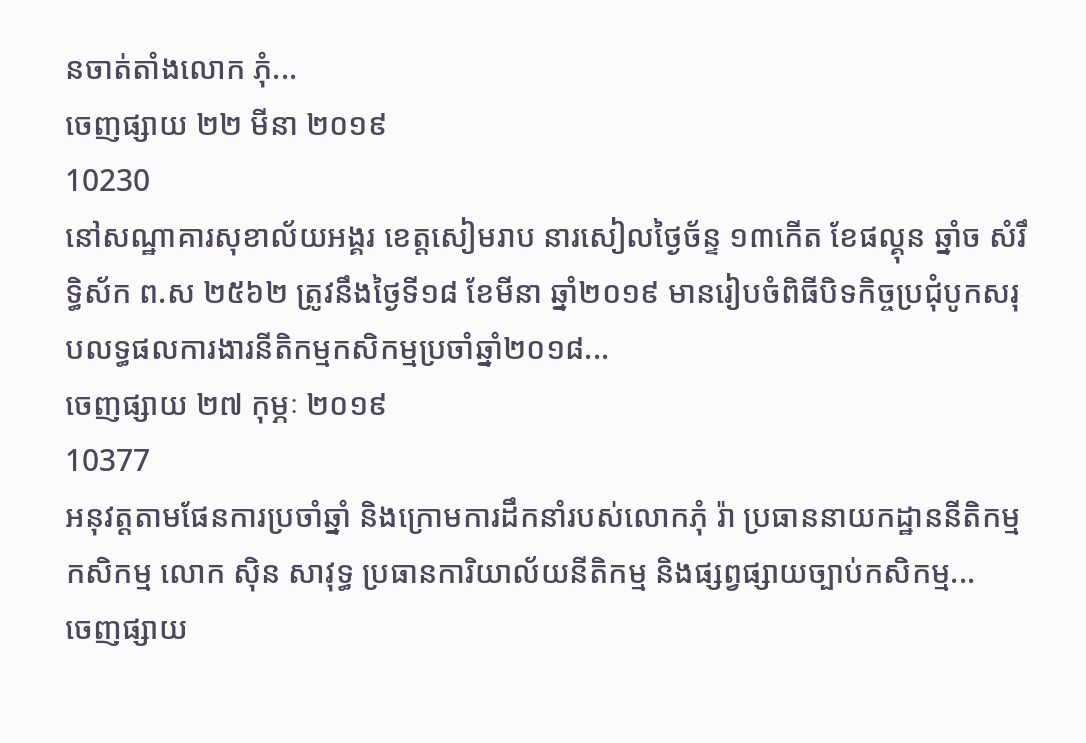នចាត់តាំងលោក ភុំ...
ចេញផ្សាយ ២២ មីនា ២០១៩
10230
នៅសណ្ឋាគារសុខាល័យអង្គរ ខេត្តសៀមរាប នារសៀលថ្ងៃច័ន្ទ ១៣កើត ខែផល្គុន ឆ្នាំច សំរឹទ្ធិស័ក ព.ស ២៥៦២ ត្រូវនឹងថ្ងៃទី១៨ ខែមីនា ឆ្នាំ២០១៩ មានរៀបចំពិធីបិទកិច្ចប្រជុំបូកសរុបលទ្ធផលការងារនីតិកម្មកសិកម្មប្រចាំឆ្នាំ២០១៨...
ចេញផ្សាយ ២៧ កុម្ភៈ ២០១៩
10377
អនុវត្តតាមផែនការប្រចាំឆ្នាំ និងក្រោមការដឹកនាំរបស់លោកភុំ រ៉ា ប្រធាននាយកដ្ឋាននីតិកម្មកសិកម្ម លោក ស៊ិន សាវុទ្ធ ប្រធានការិយាល័យនីតិកម្ម និងផ្សព្វផ្សាយច្បាប់កសិកម្ម...
ចេញផ្សាយ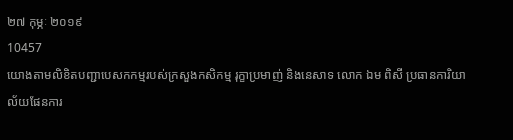២៧ កុម្ភៈ ២០១៩
10457
យោងតាមលិខិតបញ្ជាបេសកកម្មរបស់ក្រសួងកសិកម្ម រុក្ខាប្រមាញ់ និងនេសាទ លោក ឯម ពិសី ប្រធានការិយាល័យផែនការ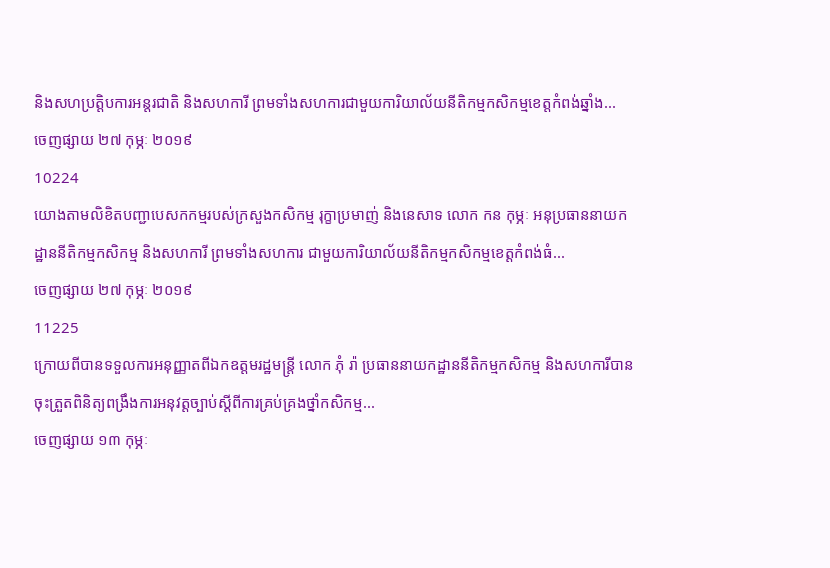និងសហប្រតិ្តបការអន្តរជាតិ និងសហការី ព្រមទាំងសហការជាមួយការិយាល័យនីតិកម្មកសិកម្មខេត្តកំពង់ឆ្នាំង...
ចេញផ្សាយ ២៧ កុម្ភៈ ២០១៩
10224
យោងតាមលិខិតបញ្ជាបេសកកម្មរបស់ក្រសួងកសិកម្ម រុក្ខាប្រមាញ់ និងនេសាទ លោក កន កុម្ភៈ អនុប្រធាននាយកដ្ឋាននីតិកម្មកសិកម្ម និងសហការី ព្រមទាំងសហការ ជាមួយការិយាល័យនីតិកម្មកសិកម្មខេត្តកំពង់ធំ...
ចេញផ្សាយ ២៧ កុម្ភៈ ២០១៩
11225
ក្រោយពីបានទទួលការអនុញ្ញាតពីឯកឧត្តមរដ្ឋមន្ត្រី លោក ភុំ រ៉ា ប្រធាននាយកដ្ឋាននីតិកម្មកសិកម្ម និងសហការីបានចុះត្រួតពិនិត្យពង្រឹងការអនុវត្តច្បាប់ស្តីពីការគ្រប់គ្រងថ្នាំកសិកម្ម...
ចេញផ្សាយ ១៣ កុម្ភៈ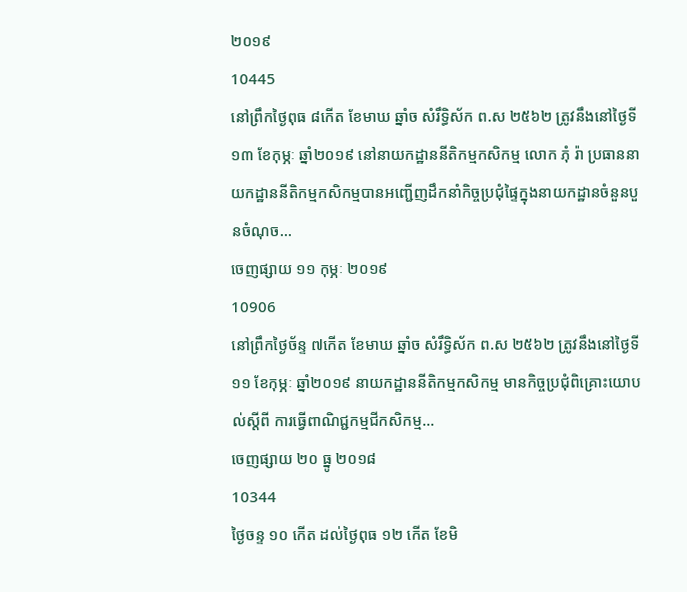២០១៩
10445
នៅព្រឹកថ្ងៃពុធ ៨កើត ខែមាឃ ឆ្នាំច សំរឹទ្ធិស័ក ព.ស ២៥៦២ ត្រូវនឹងនៅថ្ងៃទី១៣ ខែកុម្ភៈ ឆ្នាំ២០១៩ នៅនាយកដ្ឋាននីតិកម្មកសិកម្ម លោក ភុំ រ៉ា ប្រធាននាយកដ្ឋាននីតិកម្មកសិកម្មបានអញ្ជើញដឹកនាំកិច្ចប្រជុំផ្ទៃក្នុងនាយកដ្ឋានចំនួនបួនចំណុច...
ចេញផ្សាយ ១១ កុម្ភៈ ២០១៩
10906
នៅព្រឹកថ្ងៃច័ន្ទ ៧កើត ខែមាឃ ឆ្នាំច សំរឹទ្ធិស័ក ព.ស ២៥៦២ ត្រូវនឹងនៅថ្ងៃទី១១ ខែកុម្ភៈ ឆ្នាំ២០១៩ នាយកដ្ឋាននីតិកម្មកសិកម្ម មានកិច្ចប្រជុំពិគ្រោះយោបល់ស្តីពី ការធ្វើពាណិជ្ជកម្មជីកសិកម្ម...
ចេញផ្សាយ ២០ ធ្នូ ២០១៨
10344
ថ្ងៃចន្ទ ១០ កើត ដល់ថ្ងៃពុធ ១២ កើត ខែមិ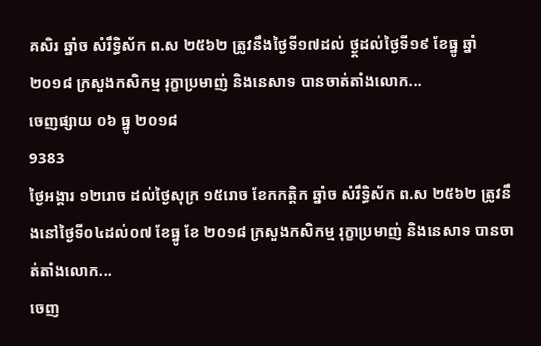គសិរ ឆ្នាំច សំរឹទ្ធិស័ក ព.ស ២៥៦២ ត្រូវនឹងថ្ងៃទី១៧ដល់ ថ្ង្ដដល់ថ្ងៃទី១៩ ខែធ្នូ ឆ្នាំ២០១៨ ក្រសួងកសិកម្ម រុក្ខាប្រមាញ់ និងនេសាទ បានចាត់តាំងលោក...
ចេញផ្សាយ ០៦ ធ្នូ ២០១៨
9383
ថ្ងៃអង្គារ ១២រោច ដល់ថ្ងៃសុក្រ ១៥រោច ខែកកត្តិក ឆ្នាំច សំរឹទ្ធិស័ក ព.ស ២៥៦២ ត្រូវនឹងនៅថ្ងៃទី០៤ដល់០៧ ខែធ្នូ ខែ ២០១៨ ក្រសួងកសិកម្ម រុក្ខាប្រមាញ់ និងនេសាទ បានចាត់តាំងលោក...
ចេញ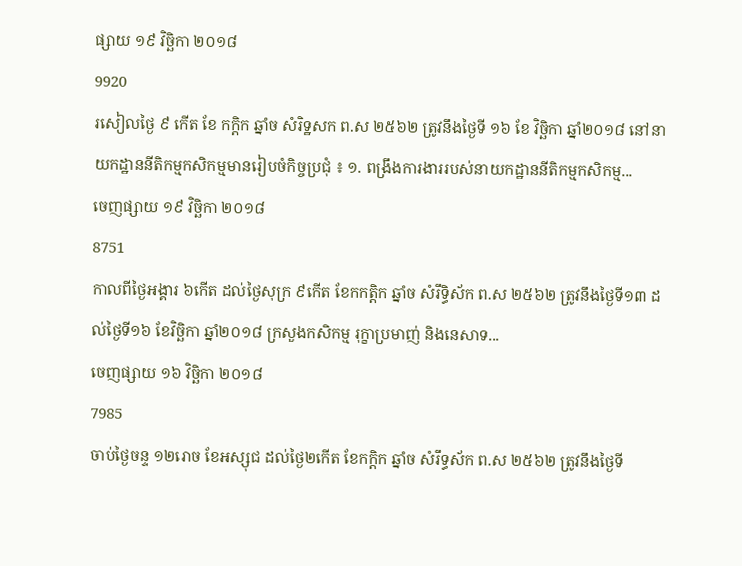ផ្សាយ ១៩ វិច្ឆិកា ២០១៨
9920
រសៀលថ្ងៃ ៩ កើត ខែ កក្តិក ឆ្នាំច សំរិទ្ឋសក ព.ស ២៥៦២ ត្រូវនឹងថ្ងៃទី ១៦ ខែ វិច្ឆិកា ឆ្នាំ២០១៨ នៅនាយកដ្ឋាននីតិកម្មកសិកម្មមានរៀបចំកិច្ចប្រជុំ ៖ ១. ពង្រឹងការងាររបស់នាយកដ្ឋាននីតិកម្មកសិកម្ម...
ចេញផ្សាយ ១៩ វិច្ឆិកា ២០១៨
8751
កាលពីថ្ងៃអង្គារ ៦កើត ដល់ថ្ងៃសុក្រ ៩កើត ខែកកត្តិក ឆ្នាំច សំរឹទ្ធិស័ក ព.ស ២៥៦២ ត្រូវនឹងថ្ងៃទី១៣ ដល់ថ្ងៃទី១៦ ខែវិច្ឆិកា ឆ្នាំ២០១៨ ក្រសួងកសិកម្ម រុក្ខាប្រមាញ់ និងនេសាទ...
ចេញផ្សាយ ១៦ វិច្ឆិកា ២០១៨
7985
ចាប់ថ្ងៃចន្ទ ១២រោច ខែអស្សុជ ដល់ថ្ងៃ២កើត ខែកក្តិក ឆ្នាំច សំរឹទ្ធស័ក ព.ស ២៥៦២ ត្រូវនឹងថ្ងៃទី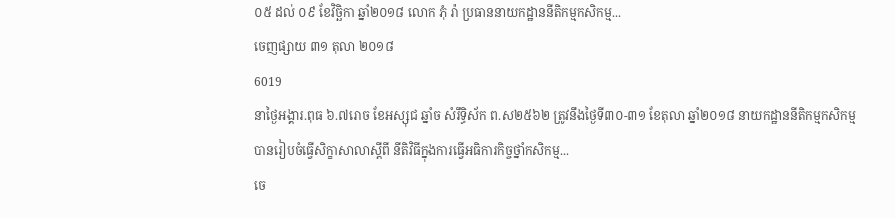០៥ ដល់ ០៩ ខែវិច្ឆិកា ឆ្នាំ២០១៨ លោក ភុំ រ៉ា ប្រធាននាយកដ្ឋាននីតិកម្មកសិកម្ម...
ចេញផ្សាយ ៣១ តុលា ២០១៨
6019
នាថ្ងៃអង្គារ.ពុធ ៦.៧រោច ខែអស្សុជ ឆ្នាំច សំរឹទ្ធិស័ក ព.ស២៥៦២ ត្រូវនឹងថ្ងៃទី៣០-៣១ ខែតុលា ឆ្នាំ២០១៨ នាយកដ្ឋាននីតិកម្មកសិកម្មបានរៀបចំធ្វើសិក្ខាសាលាស្តីពី នីតិវិធីក្នុងការធ្វើអធិការកិច្ចថ្នាំកសិកម្ម...
ចេ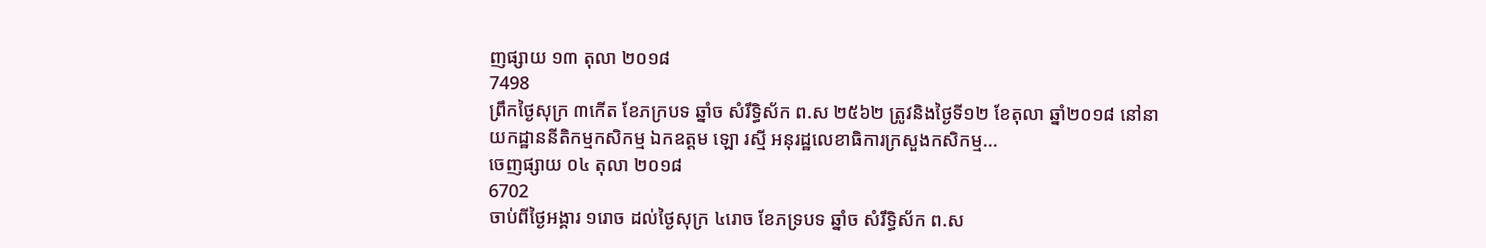ញផ្សាយ ១៣ តុលា ២០១៨
7498
ព្រឹកថ្ងៃសុក្រ ៣កើត ខែភក្របទ ឆ្នាំច សំរឹទ្ធិស័ក ព.ស ២៥៦២ ត្រូវនិងថ្ងៃទី១២ ខែតុលា ឆ្នាំ២០១៨ នៅនាយកដ្ឋាននីតិកម្មកសិកម្ម ឯកឧត្តម ឡោ រស្មី អនុរដ្ឋលេខាធិការក្រសួងកសិកម្ម...
ចេញផ្សាយ ០៤ តុលា ២០១៨
6702
ចាប់ពីថ្ងៃអង្គារ ១រោច ដល់ថ្ងៃសុក្រ ៤រោច ខែភទ្របទ ឆ្នាំច សំរឹទ្ធិស័ក ព.ស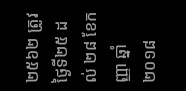២៥៦២ ត្រូវថ្ងៃទី២៥ ដល់ ២៨ ខែកញ្ញា ឆ្នាំ២០១៨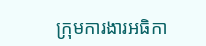ក្រុមការងារអធិកា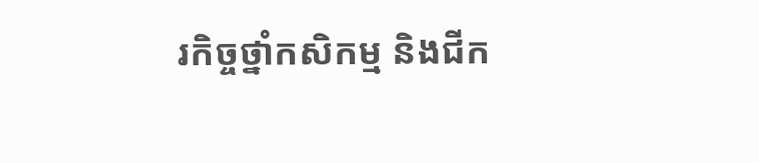រកិច្ចថ្នាំកសិកម្ម និងជីក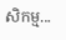សិកម្ម...